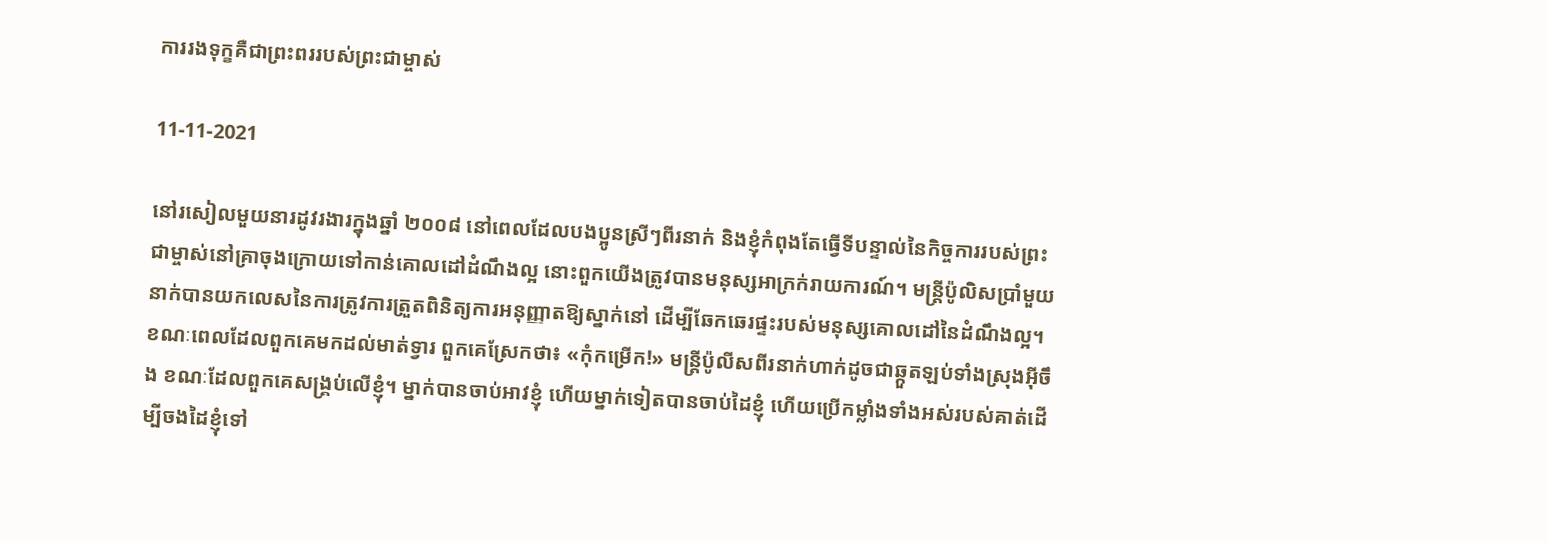ការរងទុក្ខគឺជាព្រះពររបស់ព្រះជាម្ចាស់

11-11-2021

នៅរសៀលមួយនារដូវរងារក្នុងឆ្នាំ ២០០៨ នៅពេលដែលបងប្អូនស្រីៗពីរនាក់ និងខ្ញុំកំពុងតែធ្វើទីបន្ទាល់នៃកិច្ចការរបស់ព្រះជាម្ចាស់នៅគ្រាចុងក្រោយទៅកាន់គោលដៅដំណឹងល្អ នោះពួកយើងត្រូវបានមនុស្សអាក្រក់រាយការណ៍។ មន្ត្រីប៉ូលិសប្រាំមួយនាក់បានយកលេសនៃការត្រូវការត្រួតពិនិត្យការអនុញ្ញាតឱ្យស្នាក់នៅ ដើម្បីឆែកឆេរផ្ទះរបស់មនុស្សគោលដៅនៃដំណឹងល្អ។ ខណៈពេលដែលពួកគេមកដល់មាត់ទ្វារ ពួកគេស្រែកថា៖ «កុំកម្រើក!» មន្ត្រីប៉ូលីសពីរនាក់ហាក់ដូចជាឆ្កួតឡប់ទាំងស្រុងអ៊ីចឹង ខណៈដែលពួកគេសង្គ្រប់លើខ្ញុំ។ ម្នាក់បានចាប់អាវខ្ញុំ ហើយម្នាក់ទៀតបានចាប់ដៃខ្ញុំ ហើយប្រើកម្លាំងទាំងអស់របស់គាត់ដើម្បីចងដៃខ្ញុំទៅ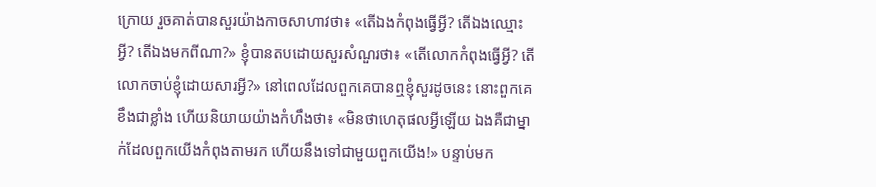ក្រោយ រួចគាត់បានសួរយ៉ាងកាចសាហាវថា៖ «តើឯងកំពុងធ្វើអ្វី? តើឯងឈ្មោះអ្វី? តើឯងមកពីណា?» ខ្ញុំបានតបដោយសួរសំណួរថា៖ «តើលោកកំពុងធ្វើអ្វី? តើលោកចាប់ខ្ញុំដោយសារអ្វី?» នៅពេលដែលពួកគេបានឮខ្ញុំសួរដូចនេះ នោះពួកគេខឹងជាខ្លាំង ហើយនិយាយយ៉ាងកំហឹងថា៖ «មិនថាហេតុផលអ្វីឡើយ ឯងគឺជាម្នាក់ដែលពួកយើងកំពុងតាមរក ហើយនឹងទៅជាមួយពួកយើង!» បន្ទាប់មក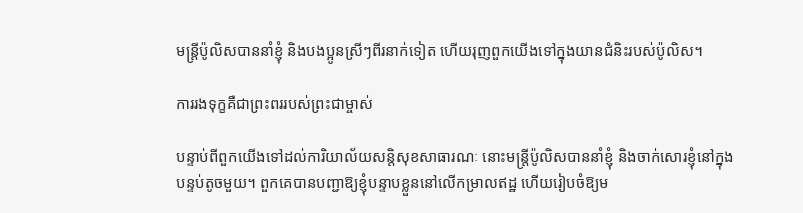មន្ត្រីប៉ូលិសបាននាំខ្ញុំ និងបងប្អូនស្រីៗពីរនាក់ទៀត ហើយរុញពួកយើងទៅក្នុងយានជំនិះរបស់ប៉ូលិស។

ការរងទុក្ខគឺជាព្រះពររបស់ព្រះជាម្ចាស់

បន្ទាប់ពីពួកយើងទៅដល់ការិយាល័យសន្តិសុខសាធារណៈ នោះមន្ត្រីប៉ូលិសបាននាំខ្ញុំ និងចាក់សោរខ្ញុំនៅក្នុងបន្ទប់តូចមួយ។ ពួកគេបានបញ្ជាឱ្យខ្ញុំបន្ទាបខ្លួននៅលើកម្រាលឥដ្ឋ ហើយរៀបចំឱ្យម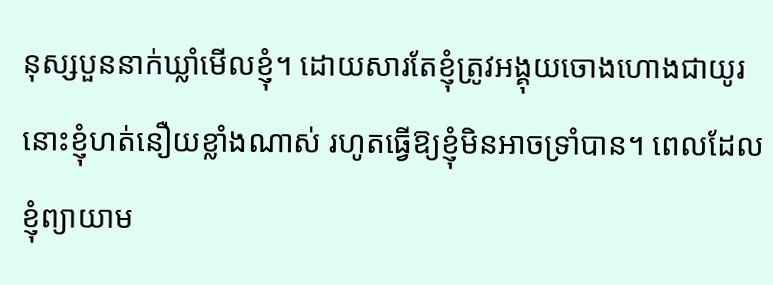នុស្សបួននាក់ឃ្លាំមើលខ្ញុំ។ ដោយសារតែខ្ញុំត្រូវអង្គុយចោងហោងជាយូរ នោះខ្ញុំហត់នឿយខ្លាំងណាស់ រហូតធ្វើឱ្យខ្ញុំមិនអាចទ្រាំបាន។ ពេលដែលខ្ញុំព្យាយាម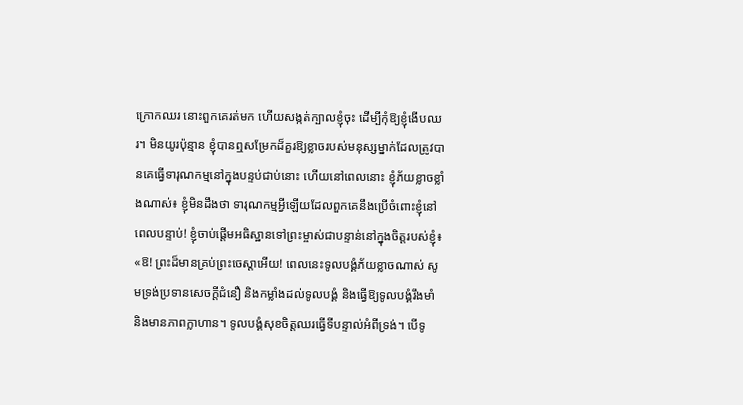ក្រោកឈរ នោះពួកគេរត់មក ហើយសង្កត់ក្បាលខ្ញុំចុះ ដើម្បីកុំឱ្យខ្ញុំងើបឈរ។ មិនយូរប៉ុន្មាន ខ្ញុំបានឮសម្រែកដ៏គួរឱ្យខ្លាចរបស់មនុស្សម្នាក់ដែលត្រូវបានគេធ្វើទារុណកម្មនៅក្នុងបន្ទប់ជាប់នោះ ហើយនៅពេលនោះ ខ្ញុំភ័យខ្លាចខ្លាំងណាស់៖ ខ្ញុំមិនដឹងថា ទារុណកម្មអ្វីឡើយដែលពួកគេនឹងប្រើចំពោះខ្ញុំនៅពេលបន្ទាប់! ខ្ញុំចាប់ផ្ដើមអធិស្ឋានទៅព្រះម្ចាស់ជាបន្ទាន់នៅក្នុងចិត្តរបស់ខ្ញុំ៖ «ឱ! ព្រះដ៏មានគ្រប់ព្រះចេស្ដាអើយ! ពេលនេះទូលបង្គំភ័យខ្លាចណាស់ សូមទ្រង់ប្រទានសេចក្ដីជំនឿ និងកម្លាំងដល់ទូលបង្គំ និងធ្វើឱ្យទូលបង្គំរឹងមាំ និងមានភាពក្លាហាន។ ទូលបង្គំសុខចិត្តឈរធ្វើទីបន្ទាល់អំពីទ្រង់។ បើទូ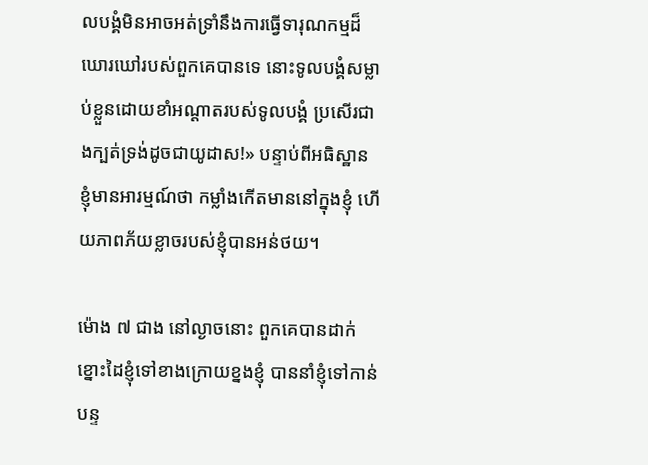លបង្គំមិនអាចអត់ទ្រាំនឹងការធ្វើទារុណកម្មដ៏ឃោរឃៅរបស់ពួកគេបានទេ នោះទូលបង្គំសម្លាប់ខ្លួនដោយខាំអណ្ដាតរបស់ទូលបង្គំ ប្រសើរជាងក្បត់ទ្រង់ដូចជាយូដាស!» បន្ទាប់ពីអធិស្ឋាន ខ្ញុំមានអារម្មណ៍ថា កម្លាំងកើតមាននៅក្នុងខ្ញុំ ហើយភាពភ័យខ្លាចរបស់ខ្ញុំបានអន់ថយ។

ម៉ោង ៧ ជាង នៅល្ងាចនោះ ពួកគេបានដាក់ខ្នោះដៃខ្ញុំទៅខាងក្រោយខ្នងខ្ញុំ បាននាំខ្ញុំទៅកាន់បន្ទ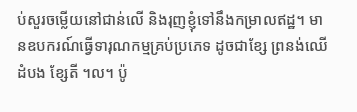ប់សួរចម្លើយនៅជាន់លើ និងរុញខ្ញុំទៅនឹងកម្រាលឥដ្ឋ។ មានឧបករណ៍ធ្វើទារុណកម្មគ្រប់ប្រភេទ ដូចជាខ្សែ ព្រនង់ឈើ ដំបង ខ្សែតី ។ល។ ប៉ូ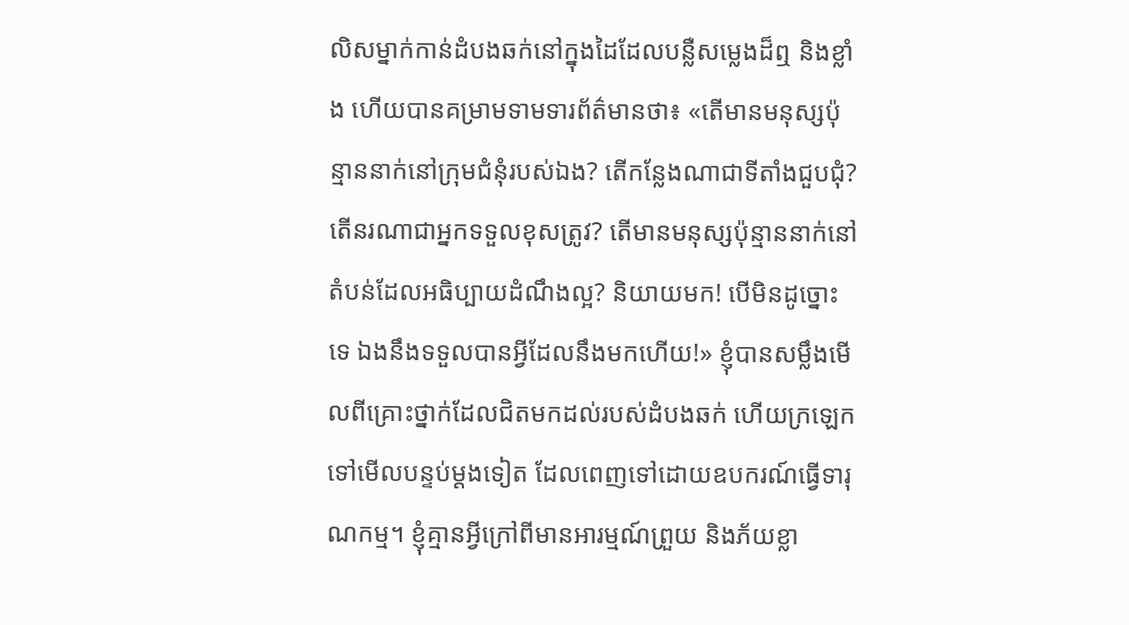លិសម្នាក់កាន់ដំបងឆក់នៅក្នុងដៃដែលបន្លឺសម្លេងដ៏ឮ និងខ្លាំង ហើយបានគម្រាមទាមទារព័ត៌មានថា៖ «តើមានមនុស្សប៉ុន្មាននាក់នៅក្រុមជំនុំរបស់ឯង? តើកន្លែងណាជាទីតាំងជួបជុំ? តើនរណាជាអ្នកទទួលខុសត្រូវ? តើមានមនុស្សប៉ុន្មាននាក់នៅតំបន់ដែលអធិប្បាយដំណឹងល្អ? និយាយមក! បើមិនដូច្នោះទេ ឯងនឹងទទួលបានអ្វីដែលនឹងមកហើយ!» ខ្ញុំបានសម្លឹងមើលពីគ្រោះថ្នាក់ដែលជិតមកដល់របស់ដំបងឆក់ ហើយក្រឡេកទៅមើលបន្ទប់ម្ដងទៀត ដែលពេញទៅដោយឧបករណ៍ធ្វើទារុណកម្ម។ ខ្ញុំគ្មានអ្វីក្រៅពីមានអារម្មណ៍ព្រួយ និងភ័យខ្លា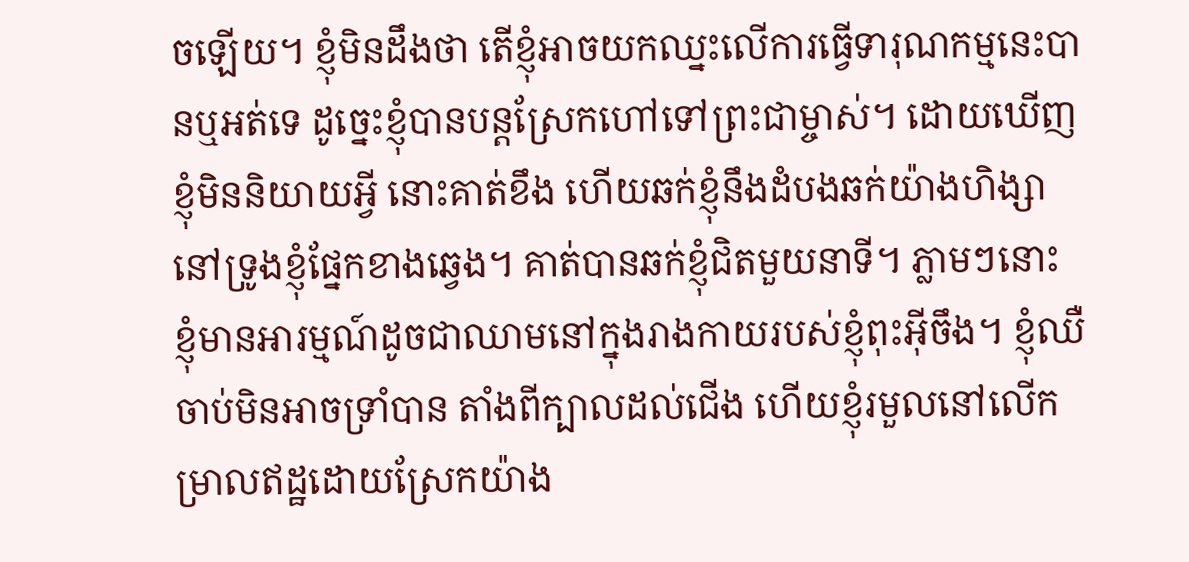ចឡើយ។ ខ្ញុំមិនដឹងថា តើខ្ញុំអាចយកឈ្នះលើការធ្វើទារុណកម្មនេះបានឬអត់ទេ ដូច្នេះខ្ញុំបានបន្តស្រែកហៅទៅព្រះជាម្ចាស់។ ដោយឃើញខ្ញុំមិននិយាយអ្វី នោះគាត់ខឹង ហើយឆក់ខ្ញុំនឹងដំបងឆក់យ៉ាងហិង្សានៅទ្រូងខ្ញុំផ្នែកខាងឆ្វេង។ គាត់បានឆក់ខ្ញុំជិតមួយនាទី។ ភ្លាមៗនោះ ខ្ញុំមានអារម្មណ៍ដូចជាឈាមនៅក្នុងរាងកាយរបស់ខ្ញុំពុះអ៊ីចឹង។ ខ្ញុំឈឺចាប់មិនអាចទ្រាំបាន តាំងពីក្បាលដល់ជើង ហើយខ្ញុំរមួលនៅលើកម្រាលឥដ្ឋដោយស្រែកយ៉ាង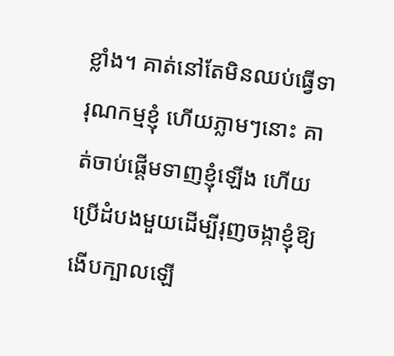ខ្លាំង។ គាត់នៅតែមិនឈប់ធ្វើទារុណកម្មខ្ញុំ ហើយភ្លាមៗនោះ គាត់ចាប់ផ្ដើមទាញខ្ញុំឡើង ហើយប្រើដំបងមួយដើម្បីរុញចង្កាខ្ញុំឱ្យងើបក្បាលឡើ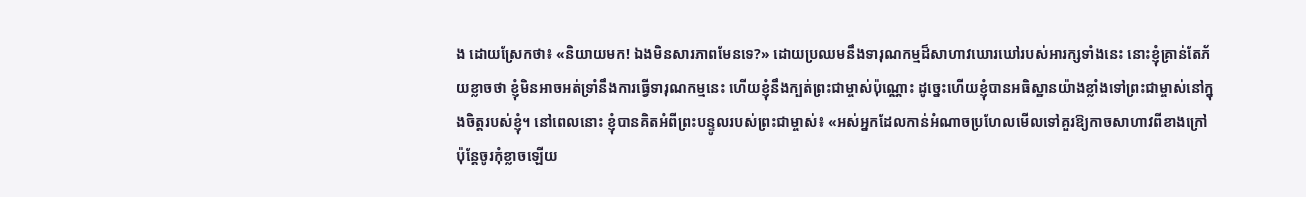ង ដោយស្រែកថា៖ «និយាយមក! ឯងមិនសារភាពមែនទេ?» ដោយប្រឈមនឹងទារុណកម្មដ៏សាហាវឃោរឃៅរបស់អារក្សទាំងនេះ នោះខ្ញុំគ្រាន់តែភ័យខ្លាចថា ខ្ញុំមិនអាចអត់ទ្រាំនឹងការធ្វើទារុណកម្មនេះ ហើយខ្ញុំនឹងក្បត់ព្រះជាម្ចាស់ប៉ុណ្ណោះ ដូច្នេះហើយខ្ញុំបានអធិស្ឋានយ៉ាងខ្លាំងទៅព្រះជាម្ចាស់នៅក្នុងចិត្តរបស់ខ្ញុំ។ នៅពេលនោះ ខ្ញុំបានគិតអំពីព្រះបន្ទូលរបស់ព្រះជាម្ចាស់៖ «អស់អ្នកដែលកាន់អំណាចប្រហែលមើលទៅគួរឱ្យកាចសាហាវពីខាងក្រៅ ប៉ុន្តែចូរកុំខ្លាចឡើយ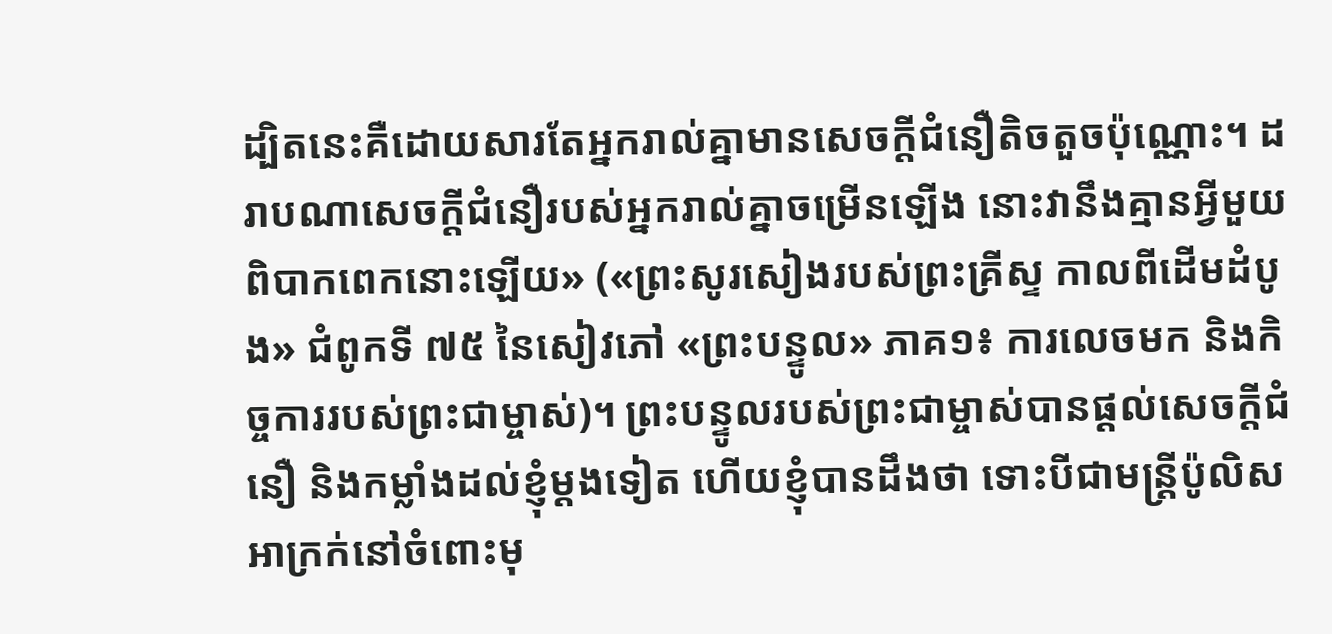ដ្បិតនេះគឺដោយសារតែអ្នករាល់គ្នាមានសេចក្តីជំនឿតិចតួចប៉ុណ្ណោះ។ ដរាបណាសេចក្តីជំនឿរបស់អ្នករាល់គ្នាចម្រើនឡើង នោះវានឹងគ្មានអ្វីមួយពិបាកពេកនោះឡើយ» («ព្រះសូរសៀងរបស់ព្រះគ្រីស្ទ កាលពីដើមដំបូង» ជំពូកទី ៧៥ នៃសៀវភៅ «ព្រះបន្ទូល» ភាគ១៖ ការលេចមក និងកិច្ចការរបស់ព្រះជាម្ចាស់)។ ព្រះបន្ទូលរបស់ព្រះជាម្ចាស់បានផ្ដល់សេចក្ដីជំនឿ និងកម្លាំងដល់ខ្ញុំម្ដងទៀត ហើយខ្ញុំបានដឹងថា ទោះបីជាមន្ត្រីប៉ូលិសអាក្រក់នៅចំពោះមុ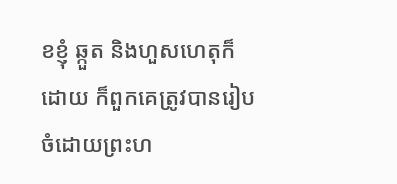ខខ្ញុំ ឆ្កួត និងហួសហេតុក៏ដោយ ក៏ពួកគេត្រូវបានរៀបចំដោយព្រះហ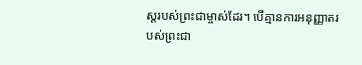ស្ដរបស់ព្រះជាម្ចាស់ដែរ។ បើគ្មានការអនុញ្ញាតរបស់ព្រះជា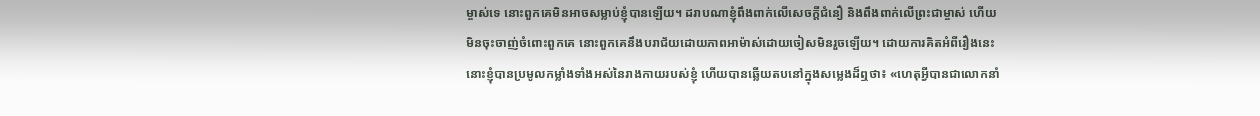ម្ចាស់ទេ នោះពួកគេមិនអាចសម្លាប់ខ្ញុំបានឡើយ។ ដរាបណាខ្ញុំពឹងពាក់លើសេចក្ដីជំនឿ និងពឹងពាក់លើព្រះជាម្ចាស់ ហើយមិនចុះចាញ់ចំពោះពួកគេ នោះពួកគេនឹងបរាជ័យដោយភាពអាម៉ាស់ដោយចៀសមិនរួចឡើយ។ ដោយការគិតអំពីរឿងនេះ នោះខ្ញុំបានប្រមូលកម្លាំងទាំងអស់នៃរាងកាយរបស់ខ្ញុំ ហើយបានឆ្លើយតបនៅក្នុងសម្លេងដ៏ឮថា៖ «ហេតុអ្វីបានជាលោកនាំ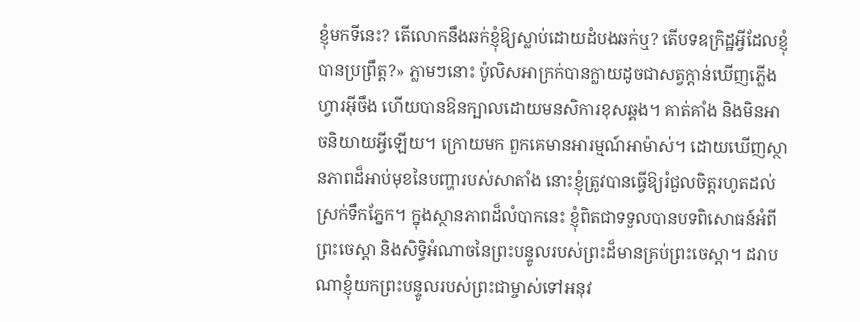ខ្ញុំមកទីនេះ? តើលោកនឹងឆក់ខ្ញុំឱ្យស្លាប់ដោយដំបងឆក់ឬ? តើបទឧក្រិដ្ឋអ្វីដែលខ្ញុំបានប្រព្រឹត្ត?» ភ្លាមៗនោះ ប៉ូលិសអាក្រក់បានក្លាយដូចជាសត្វក្ដាន់ឃើញភ្លើងហ្វារអ៊ីចឹង ហើយបានឱនក្បាលដោយមនសិការខុសឆ្គង។ គាត់គាំង និងមិនអាចនិយាយអ្វីឡើយ។ ក្រោយមក ពួកគេមានអារម្មណ៍អាម៉ាស់។ ដោយឃើញស្ថានភាពដ៏អាប់មុខនៃបញ្ហារបស់សាតាំង នោះខ្ញុំត្រូវបានធ្វើឱ្យរំជួលចិត្តរហូតដល់ស្រក់ទឹកភ្នែក។ ក្នុងស្ថានភាពដ៏លំបាកនេះ ខ្ញុំពិតជាទទួលបានបទពិសោធន៍អំពីព្រះចេស្ដា និងសិទ្ធិអំណាចនៃព្រះបន្ទូលរបស់ព្រះដ៏មានគ្រប់ព្រះចេស្ដា។ ដរាបណាខ្ញុំយកព្រះបន្ទូលរបស់ព្រះជាម្ចាស់ទៅអនុវ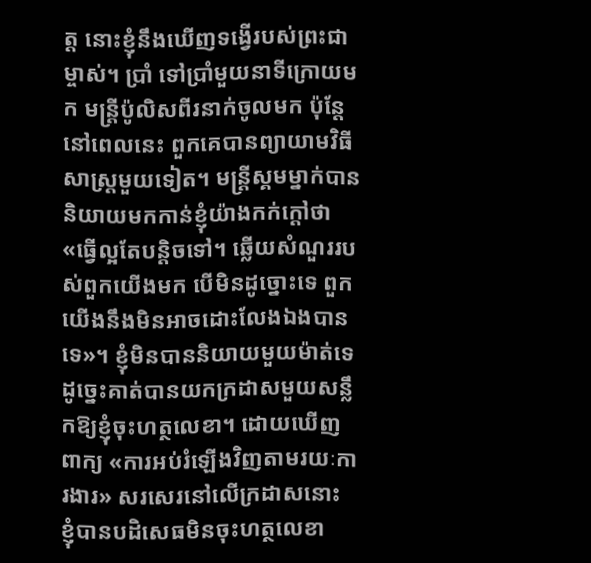ត្ត នោះខ្ញុំនឹងឃើញទង្វើរបស់ព្រះជាម្ចាស់។ ប្រាំ ទៅប្រាំមួយនាទីក្រោយមក មន្ត្រីប៉ូលិសពីរនាក់ចូលមក ប៉ុន្តែនៅពេលនេះ ពួកគេបានព្យាយាមវិធីសាស្ត្រមួយទៀត។ មន្ត្រីស្គមម្នាក់បាននិយាយមកកាន់ខ្ញុំយ៉ាងកក់ក្ដៅថា «ធ្វើល្អតែបន្តិចទៅ។ ឆ្លើយសំណួររបស់ពួកយើងមក បើមិនដូច្នោះទេ ពួកយើងនឹងមិនអាចដោះលែងឯងបានទេ»។ ខ្ញុំមិនបាននិយាយមួយម៉ាត់ទេ ដូច្នេះគាត់បានយកក្រដាសមួយសន្លឹកឱ្យខ្ញុំចុះហត្ថលេខា។ ដោយឃើញពាក្យ «ការអប់រំឡើងវិញតាមរយៈការងារ» សរសេរនៅលើក្រដាសនោះ ខ្ញុំបានបដិសេធមិនចុះហត្ថលេខា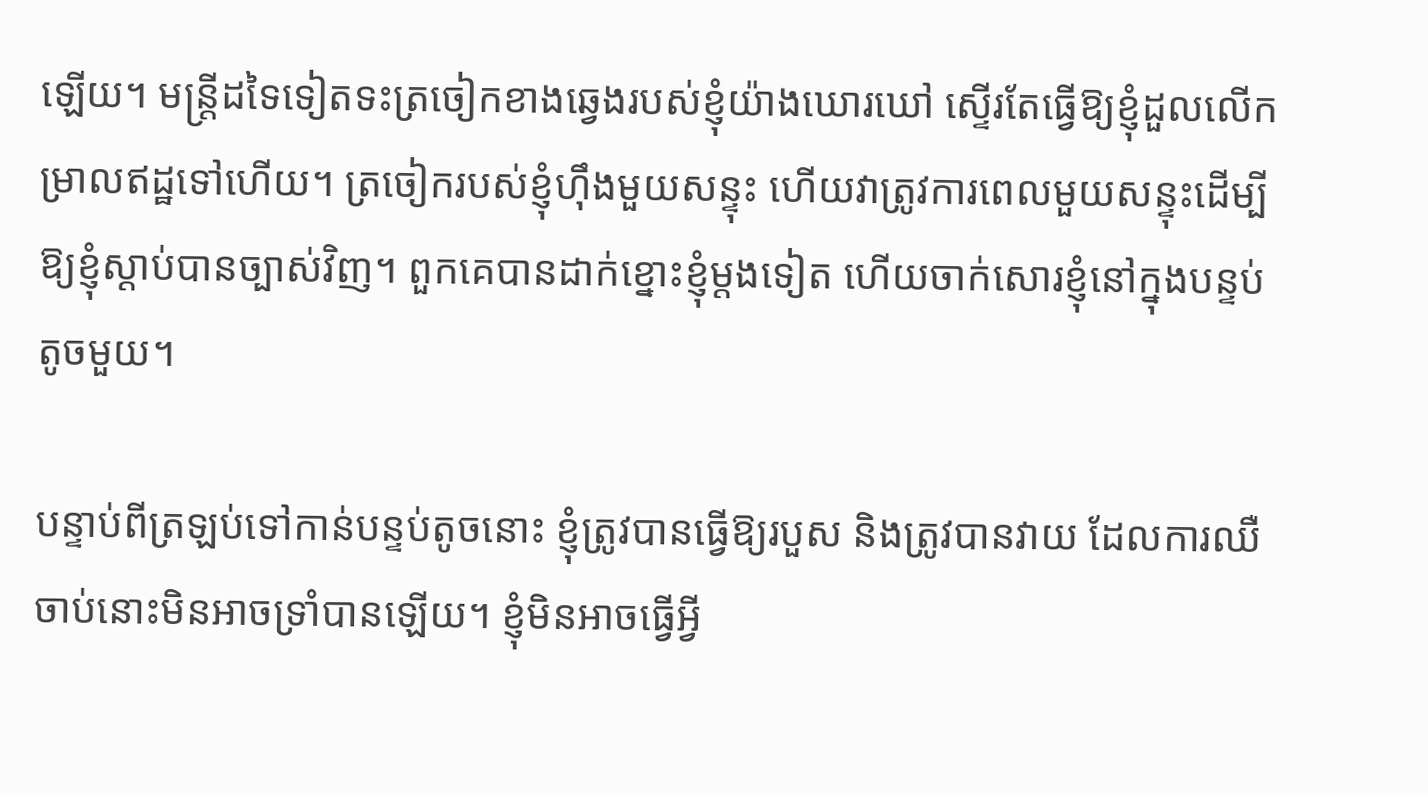ឡើយ។ មន្ត្រីដទៃទៀតទះត្រចៀកខាងឆ្វេងរបស់ខ្ញុំយ៉ាងឃោរឃៅ ស្ទើរតែធ្វើឱ្យខ្ញុំដួលលើកម្រាលឥដ្ឋទៅហើយ។ ត្រចៀករបស់ខ្ញុំហ៊ឹងមួយសន្ទុះ ហើយវាត្រូវការពេលមួយសន្ទុះដើម្បីឱ្យខ្ញុំស្ដាប់បានច្បាស់វិញ។ ពួកគេបានដាក់ខ្នោះខ្ញុំម្ដងទៀត ហើយចាក់សោរខ្ញុំនៅក្នុងបន្ទប់តូចមួយ។

បន្ទាប់ពីត្រឡប់ទៅកាន់បន្ទប់តូចនោះ ខ្ញុំត្រូវបានធ្វើឱ្យរបួស និងត្រូវបានវាយ ដែលការឈឺចាប់នោះមិនអាចទ្រាំបានឡើយ។ ខ្ញុំមិនអាចធ្វើអ្វី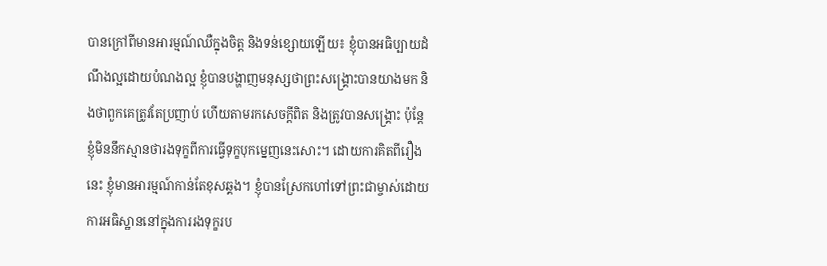បានក្រៅពីមានអារម្មណ៍ឈឺក្នុងចិត្ត និងទន់ខ្សោយឡើយ៖ ខ្ញុំបានអធិប្បាយដំណឹងល្អដោយបំណងល្អ ខ្ញុំបានបង្ហាញមនុស្សថាព្រះសង្គ្រោះបានយាងមក និងថាពួកគេត្រូវតែប្រញាប់ ហើយតាមរកសេចក្ដីពិត និងត្រូវបានសង្គ្រោះ ប៉ុន្តែខ្ញុំមិននឹកស្មានថារងទុក្ខពីការធ្វើទុក្ខបុកម្នេញនេះសោះ។ ដោយការគិតពីរឿងនេះ ខ្ញុំមានអារម្មណ៍កាន់តែខុសឆ្គង។ ខ្ញុំបានស្រែកហៅទៅព្រះជាម្ចាស់ដោយការអធិស្ឋាននៅក្នុងការរងទុក្ខរប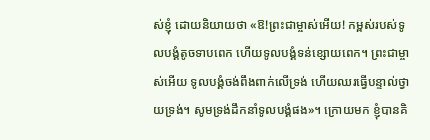ស់ខ្ញុំ ដោយនិយាយថា «ឱ!ព្រះជាម្ចាស់អើយ! កម្ពស់របស់ទូលបង្គំតូចទាបពេក ហើយទូលបង្គំទន់ខ្សោយពេក។ ព្រះជាម្ចាស់អើយ ទូលបង្គំចង់ពឹងពាក់លើទ្រង់ ហើយឈរធ្វើបន្ទាល់ថ្វាយទ្រង់។ សូមទ្រង់ដឹកនាំទូលបង្គំផង»។ ក្រោយមក ខ្ញុំបានគិ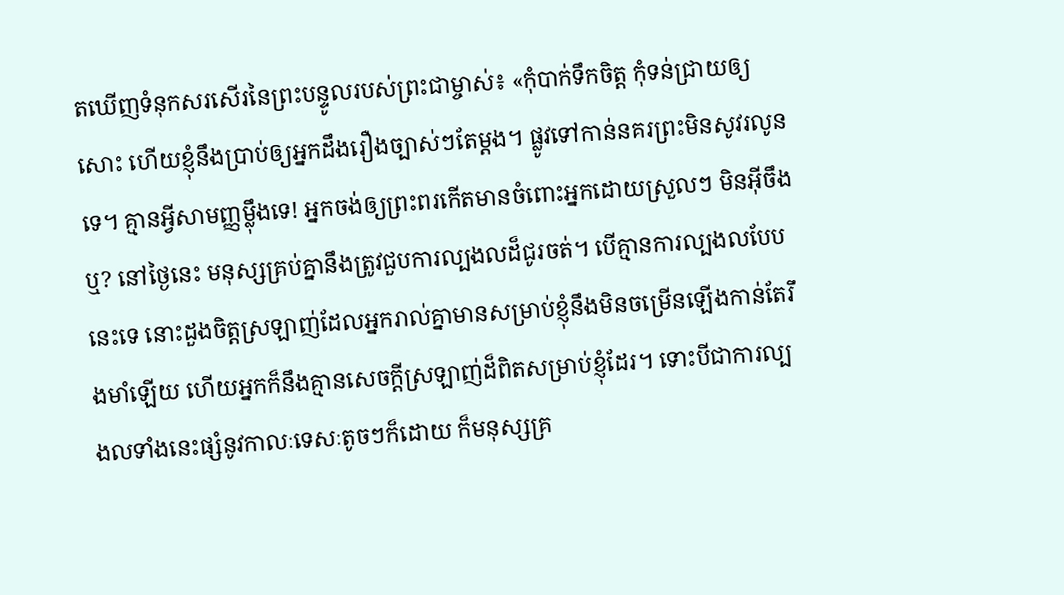តឃើញទំនុកសរសើរនៃព្រះបន្ទូលរបស់ព្រះជាម្ចាស់៖ «កុំបាក់ទឹកចិត្ត កុំទន់ជ្រាយឲ្យសោះ ហើយខ្ញុំនឹងប្រាប់ឲ្យអ្នកដឹងរឿងច្បាស់ៗតែម្ដង។ ផ្លូវទៅកាន់នគរព្រះមិនសូវរលូនទេ។ គ្មានអ្វីសាមញ្ញម្ល៉ឹងទេ! អ្នកចង់ឲ្យព្រះពរកើតមានចំពោះអ្នកដោយស្រួលៗ មិនអ៊ីចឹងឬ? នៅថ្ងៃនេះ មនុស្សគ្រប់គ្នានឹងត្រូវជួបការល្បងលដ៏ជូរចត់។ បើគ្មានការល្បងលបែបនេះទេ នោះដួងចិត្តស្រឡាញ់ដែលអ្នករាល់គ្នាមានសម្រាប់ខ្ញុំនឹងមិនចម្រើនឡើងកាន់តែរឹងមាំឡើយ ហើយអ្នកក៏នឹងគ្មានសេចក្តីស្រឡាញ់ដ៏ពិតសម្រាប់ខ្ញុំដែរ។ ទោះបីជាការល្បងលទាំងនេះផ្សំនូវកាលៈទេសៈតូចៗក៏ដោយ ក៏មនុស្សគ្រ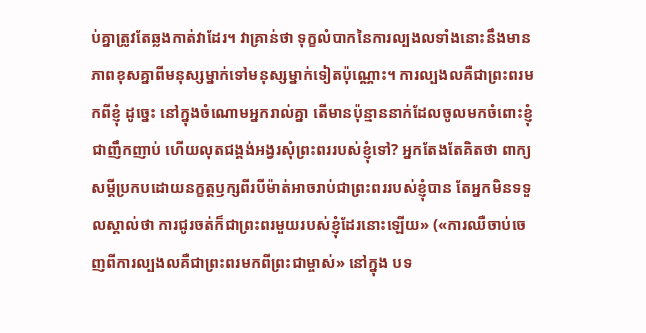ប់គ្នាត្រូវតែឆ្លងកាត់វាដែរ។ វាគ្រាន់ថា ទុក្ខលំបាកនៃការល្បងលទាំងនោះនឹងមានភាពខុសគ្នាពីមនុស្សម្នាក់ទៅមនុស្សម្នាក់ទៀតប៉ុណ្ណោះ។ ការល្បងលគឺជាព្រះពរមកពីខ្ញុំ ដូច្នេះ នៅក្នុងចំណោមអ្នករាល់គ្នា តើមានប៉ុន្មាននាក់ដែលចូលមកចំពោះខ្ញុំជាញឹកញាប់ ហើយលុតជង្គង់អង្វរសុំព្រះពររបស់ខ្ញុំទៅ? អ្នកតែងតែគិតថា ពាក្យសម្ដីប្រកបដោយនក្ខត្តឫក្សពីរបីម៉ាត់អាចរាប់ជាព្រះពររបស់ខ្ញុំបាន តែអ្នកមិនទទួលស្គាល់ថា ការជូរចត់ក៏ជាព្រះពរមួយរបស់ខ្ញុំដែរនោះឡើយ» («ការឈឺចាប់ចេញពីការល្បងលគឺជាព្រះពរមកពីព្រះជាម្ចាស់» នៅក្នុង បទ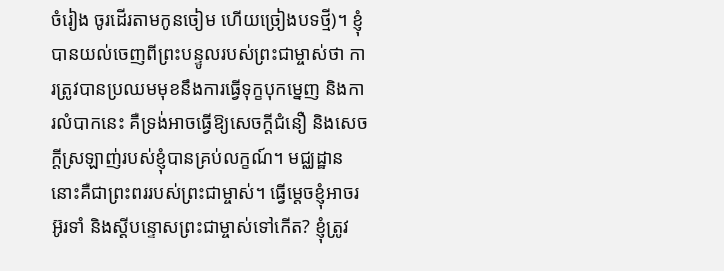ចំរៀង ចូរដើរតាមកូនចៀម ហើយច្រៀងបទថ្មី)។ ខ្ញុំបានយល់ចេញពីព្រះបន្ទូលរបស់ព្រះជាម្ចាស់ថា ការត្រូវបានប្រឈមមុខនឹងការធ្វើទុក្ខបុកម្នេញ និងការលំបាកនេះ គឺទ្រង់អាចធ្វើឱ្យសេចក្ដីជំនឿ និងសេចក្ដីស្រឡាញ់របស់ខ្ញុំបានគ្រប់លក្ខណ៍។ មជ្ឈដ្ឋាននោះគឺជាព្រះពររបស់ព្រះជាម្ចាស់។ ធ្វើម្ដេចខ្ញុំអាចរអ៊ូរទាំ និងស្ដីបន្ទោសព្រះជាម្ចាស់ទៅកើត? ខ្ញុំត្រូវ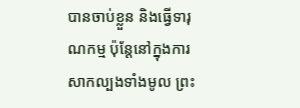បានចាប់ខ្លួន និងធ្វើទារុណកម្ម ប៉ុន្តែនៅក្នុងការសាកល្បងទាំងមូល ព្រះ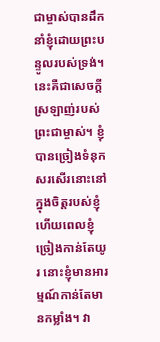ជាម្ចាស់បានដឹកនាំខ្ញុំដោយព្រះបន្ទូលរបស់ទ្រង់។ នេះគឺជាសេចក្ដីស្រឡាញ់របស់ព្រះជាម្ចាស់។ ខ្ញុំបានច្រៀងទំនុកសរសើរនោះនៅក្នុងចិត្តរបស់ខ្ញុំ ហើយពេលខ្ញុំច្រៀងកាន់តែយូរ នោះខ្ញុំមានអារម្មណ៍កាន់តែមានកម្លាំង។ វា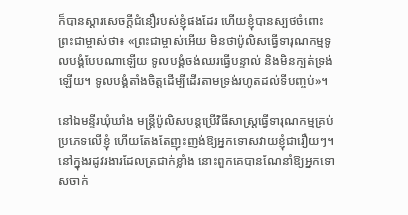ក៏បានស្ដារសេចក្ដីជំនឿរបស់ខ្ញុំផងដែរ ហើយខ្ញុំបានស្បថចំពោះព្រះជាម្ចាស់ថា៖ «ព្រះជាម្ចាស់អើយ មិនថាប៉ូលិសធ្វើទារុណកម្មទូលបង្គំបែបណាឡើយ ទូលបង្គំចង់ឈរធ្វើបន្ទាល់ និងមិនក្បត់ទ្រង់ឡើយ។ ទូលបង្គំតាំងចិត្តដើម្បីដើរតាមទ្រង់រហូតដល់ទីបញ្ចប់»។

នៅឯមន្ទីរឃុំឃាំង មន្ត្រីប៉ូលិសបន្តប្រើវិធីសាស្ត្រធ្វើទារុណកម្មគ្រប់ប្រភេទលើខ្ញុំ ហើយតែងតែញុះញង់ឱ្យអ្នកទោសវាយខ្ញុំជារឿយៗ។ នៅក្នុងរដូវរងារដែលត្រជាក់ខ្លាំង នោះពួកគេបានណែនាំឱ្យអ្នកទោសចាក់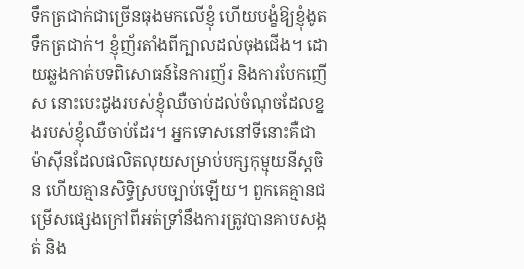ទឹកត្រជាក់ជាច្រើនធុងមកលើខ្ញុំ ហើយបង្ខំឱ្យខ្ញុំងូតទឹកត្រជាក់។ ខ្ញុំញ័រតាំងពីក្បាលដល់ចុងជើង។ ដោយឆ្លងកាត់បទពិសោធន៍នៃការញ័រ និងការបែកញើស នោះបេះដូងរបស់ខ្ញុំឈឺចាប់ដល់ចំណុចដែលខ្នងរបស់ខ្ញុំឈឺចាប់ដែរ។ អ្នកទោសនៅទីនោះគឺជាម៉ាស៊ីនដែលផលិតលុយសម្រាប់បក្សកុម្មុយនីស្ដចិន ហើយគ្មានសិទ្ធិស្របច្បាប់ឡើយ។ ពួកគេគ្មានជម្រើសផ្សេងក្រៅពីអត់ទ្រាំនឹងការត្រូវបានគាបសង្កត់ និង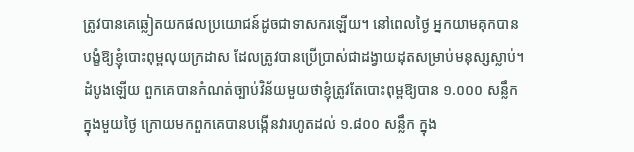ត្រូវបានគេឆ្លៀតយកផលប្រយោជន៍ដូចជាទាសករឡើយ។ នៅពេលថ្ងៃ អ្នកយាមគុកបានបង្ខំឱ្យខ្ញុំបោះពុម្ពលុយក្រដាស ដែលត្រូវបានប្រើប្រាស់ជាដង្វាយដុតសម្រាប់មនុស្សស្លាប់។ ដំបូងឡើយ ពួកគេបានកំណត់ច្បាប់វិន័យមួយថាខ្ញុំត្រូវតែបោះពុម្ពឱ្យបាន ១.០០០ សន្លឹក ក្នុងមួយថ្ងៃ ក្រោយមកពួកគេបានបង្កើនវារហូតដល់ ១.៨០០ សន្លឹក ក្នុង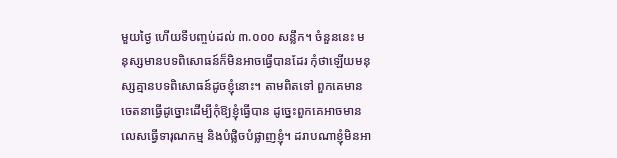មួយថ្ងៃ ហើយទីបញ្ចប់ដល់ ៣.០០០ សន្លឹក។ ចំនួននេះ មនុស្សមានបទពិសោធន៍ក៏មិនអាចធ្វើបានដែរ កុំថាឡើយមនុស្សគ្មានបទពិសោធន៍ដូចខ្ញុំនោះ។ តាមពិតទៅ ពួកគេមានចេតនាធ្វើដូច្នោះដើម្បីកុំឱ្យខ្ញុំធ្វើបាន ដូច្នេះពួកគេអាចមានលេសធ្វើទារុណកម្ម និងបំផ្លិចបំផ្លាញខ្ញុំ។ ដរាបណាខ្ញុំមិនអា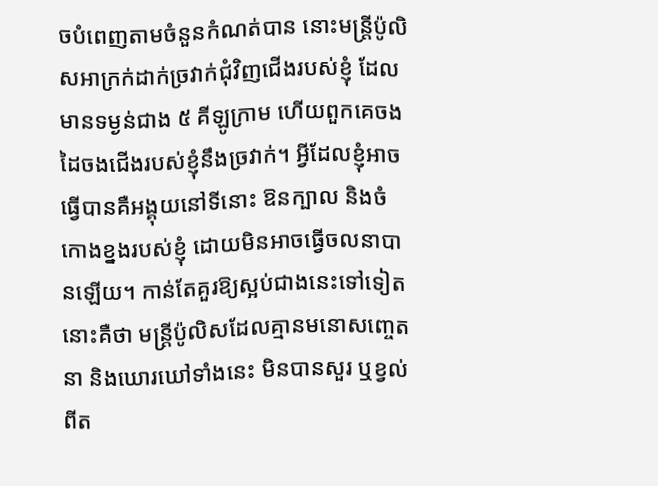ចបំពេញតាមចំនួនកំណត់បាន នោះមន្ត្រីប៉ូលិសអាក្រក់ដាក់ច្រវាក់ជុំវិញជើងរបស់ខ្ញុំ ដែលមានទម្ងន់ជាង ៥ គីឡូក្រាម ហើយពួកគេចងដៃចងជើងរបស់ខ្ញុំនឹងច្រវាក់។ អ្វីដែលខ្ញុំអាចធ្វើបានគឺអង្គុយនៅទីនោះ ឱនក្បាល និងចំកោងខ្នងរបស់ខ្ញុំ ដោយមិនអាចធ្វើចលនាបានឡើយ។ កាន់តែគួរឱ្យស្អប់ជាងនេះទៅទៀតនោះគឺថា មន្ត្រីប៉ូលិសដែលគ្មានមនោសញ្ចេតនា និងឃោរឃៅទាំងនេះ មិនបានសួរ ឬខ្វល់ពីត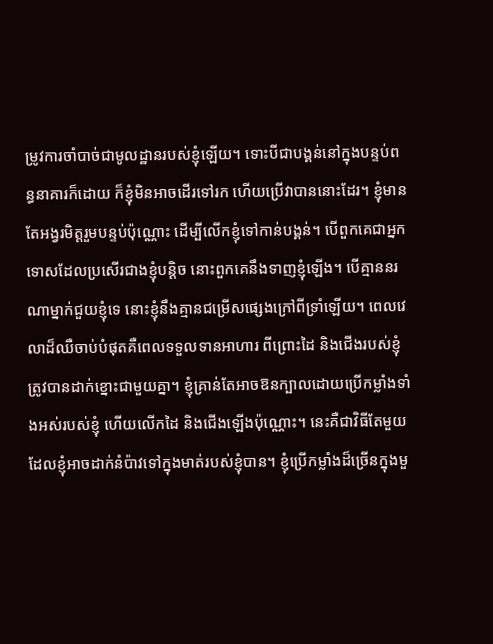ម្រូវការចាំបាច់ជាមូលដ្ឋានរបស់ខ្ញុំឡើយ។ ទោះបីជាបង្គន់នៅក្នុងបន្ទប់ពន្ធនាគារក៏ដោយ ក៏ខ្ញុំមិនអាចដើរទៅរក ហើយប្រើវាបាននោះដែរ។ ខ្ញុំមានតែអង្វរមិត្តរួមបន្ទប់ប៉ុណ្ណោះ ដើម្បីលើកខ្ញុំទៅកាន់បង្គន់។ បើពួកគេជាអ្នកទោសដែលប្រសើរជាងខ្ញុំបន្តិច នោះពួកគេនឹងទាញខ្ញុំឡើង។ បើគ្មាននរណាម្នាក់ជួយខ្ញុំទេ នោះខ្ញុំនឹងគ្មានជម្រើសផ្សេងក្រៅពីទ្រាំឡើយ។ ពេលវេលាដ៏ឈឺចាប់បំផុតគឺពេលទទួលទានអាហារ ពីព្រោះដៃ និងជើងរបស់ខ្ញុំត្រូវបានដាក់ខ្នោះជាមួយគ្នា។ ខ្ញុំគ្រាន់តែអាចឱនក្បាលដោយប្រើកម្លាំងទាំងអស់របស់ខ្ញុំ ហើយលើកដៃ និងជើងឡើងប៉ុណ្ណោះ។ នេះគឺជាវិធីតែមួយដែលខ្ញុំអាចដាក់នំប៉ាវទៅក្នុងមាត់របស់ខ្ញុំបាន។ ខ្ញុំប្រើកម្លាំងដ៏ច្រើនក្នុងមួ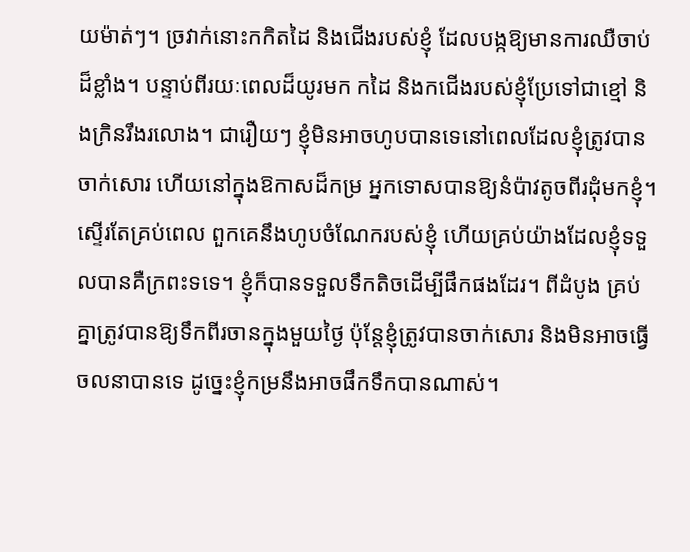យម៉ាត់ៗ។ ច្រវាក់នោះកកិតដៃ និងជើងរបស់ខ្ញុំ ដែលបង្កឱ្យមានការឈឺចាប់ដ៏ខ្លាំង។ បន្ទាប់ពីរយៈពេលដ៏យូរមក កដៃ និងកជើងរបស់ខ្ញុំប្រែទៅជាខ្មៅ និងក្រិនរឹងរលោង។ ជារឿយៗ ខ្ញុំមិនអាចហូបបានទេនៅពេលដែលខ្ញុំត្រូវបានចាក់សោរ ហើយនៅក្នុងឱកាសដ៏កម្រ អ្នកទោសបានឱ្យនំប៉ាវតូចពីរដុំមកខ្ញុំ។ ស្ទើរតែគ្រប់ពេល ពួកគេនឹងហូបចំណែករបស់ខ្ញុំ ហើយគ្រប់យ៉ាងដែលខ្ញុំទទួលបានគឺក្រពះទទេ។ ខ្ញុំក៏បានទទួលទឹកតិចដើម្បីផឹកផងដែរ។ ពីដំបូង គ្រប់គ្នាត្រូវបានឱ្យទឹកពីរចានក្នុងមួយថ្ងៃ ប៉ុន្តែខ្ញុំត្រូវបានចាក់សោរ និងមិនអាចធ្វើចលនាបានទេ ដូច្នេះខ្ញុំកម្រនឹងអាចផឹកទឹកបានណាស់។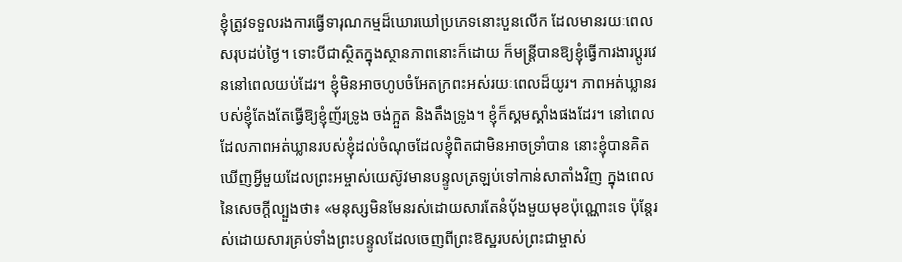ខ្ញុំត្រូវទទួលរងការធ្វើទារុណកម្មដ៏ឃោរឃៅប្រភេទនោះបួនលើក ដែលមានរយៈពេលសរុបដប់ថ្ងៃ។ ទោះបីជាស្ថិតក្នុងស្ថានភាពនោះក៏ដោយ ក៏មន្ត្រីបានឱ្យខ្ញុំធ្វើការងារប្ដូរវេននៅពេលយប់ដែរ។ ខ្ញុំមិនអាចហូបចំអែតក្រពះអស់រយៈពេលដ៏យូរ។ ភាពអត់ឃ្លានរបស់ខ្ញុំតែងតែធ្វើឱ្យខ្ញុំញ័រទ្រូង ចង់ក្អួត និងតឹងទ្រូង។ ខ្ញុំក៏ស្គមស្គាំងផងដែរ។ នៅពេលដែលភាពអត់ឃ្លានរបស់ខ្ញុំដល់ចំណុចដែលខ្ញុំពិតជាមិនអាចទ្រាំបាន នោះខ្ញុំបានគិតឃើញអ្វីមួយដែលព្រះអម្ចាស់យេស៊ូវមានបន្ទូលត្រឡប់ទៅកាន់សាតាំងវិញ ក្នុងពេលនៃសេចក្ដីល្បួងថា៖ «មនុស្សមិនមែនរស់ដោយសារតែនំប៉័ងមួយមុខប៉ុណ្ណោះទេ ប៉ុន្តែរស់ដោយសារគ្រប់ទាំងព្រះបន្ទូលដែលចេញពីព្រះឱស្ឋរបស់ព្រះជាម្ចាស់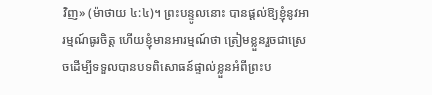វិញ» (ម៉ាថាយ ៤:៤)។ ព្រះបន្ទូលនោះ បានផ្ដល់ឱ្យខ្ញុំនូវអារម្មណ៍ធូរចិត្ត ហើយខ្ញុំមានអារម្មណ៍ថា ត្រៀមខ្លួនរួចជាស្រេចដើម្បីទទួលបានបទពិសោធន៍ផ្ទាល់ខ្លួនអំពីព្រះប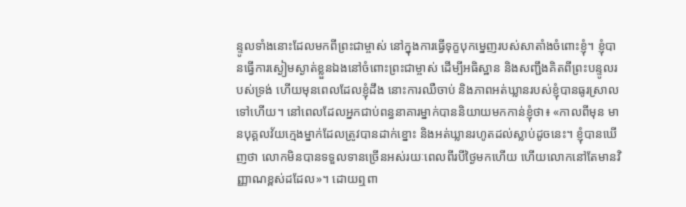ន្ទូលទាំងនោះដែលមកពីព្រះជាម្ចាស់ នៅក្នុងការធ្វើទុក្ខបុកម្នេញរបស់សាតាំងចំពោះខ្ញុំ។ ខ្ញុំបានធ្វើការស្ងៀមស្ងាត់ខ្លួនឯងនៅចំពោះព្រះជាម្ចាស់ ដើម្បីអធិស្ឋាន និងសញ្ជឹងគិតពីព្រះបន្ទូលរបស់ទ្រង់ ហើយមុនពេលដែលខ្ញុំដឹង នោះការឈឺចាប់ និងភាពអត់ឃ្លានរបស់ខ្ញុំបានធូរស្រាលទៅហើយ។ នៅពេលដែលអ្នកជាប់ពន្ធនាគារម្នាក់បាននិយាយមកកាន់ខ្ញុំថា៖ «កាលពីមុន មានបុគ្គលវ័យក្មេងម្នាក់ដែលត្រូវបានដាក់ខ្នោះ និងអត់ឃ្លានរហូតដល់ស្លាប់ដូចនេះ។ ខ្ញុំបានឃើញថា លោកមិនបានទទួលទានច្រើនអស់រយៈពេលពីរបីថ្ងៃមកហើយ ហើយលោកនៅតែមានវិញ្ញាណខ្ពស់ដដែល»។ ដោយឮពា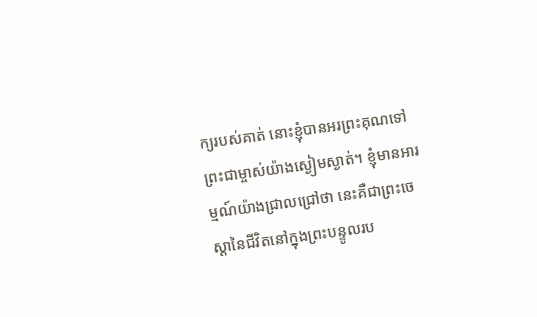ក្យរបស់គាត់ នោះខ្ញុំបានអរព្រះគុណទៅព្រះជាម្ចាស់យ៉ាងស្ងៀមស្ងាត់។ ខ្ញុំមានអារម្មណ៍យ៉ាងជ្រាលជ្រៅថា នេះគឺជាព្រះចេស្ដានៃជីវិតនៅក្នុងព្រះបន្ទូលរប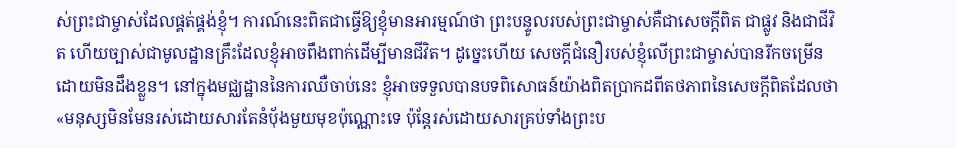ស់ព្រះជាម្ចាស់ដែលផ្គត់ផ្គង់ខ្ញុំ។ ការណ៍នេះពិតជាធ្វើឱ្យខ្ញុំមានអារម្មណ៍ថា ព្រះបន្ទូលរបស់ព្រះជាម្ចាស់គឺជាសេចក្ដីពិត ជាផ្លូវ និងជាជីវិត ហើយច្បាស់ជាមូលដ្ឋានគ្រឹះដែលខ្ញុំអាចពឹងពាក់ដើម្បីមានជីវិត។ ដូច្នេះហើយ សេចក្ដីជំនឿរបស់ខ្ញុំលើព្រះជាម្ចាស់បានរីកចម្រើនដោយមិនដឹងខ្លួន។ នៅក្នុងមជ្ឈដ្ឋាននៃការឈឺចាប់នេះ ខ្ញុំអាចទទួលបានបទពិសោធន៍យ៉ាងពិតប្រាកដពីតថភាពនៃសេចក្ដីពិតដែលថា «មនុស្សមិនមែនរស់ដោយសារតែនំប៉័ងមួយមុខប៉ុណ្ណោះទេ ប៉ុន្តែរស់ដោយសារគ្រប់ទាំងព្រះប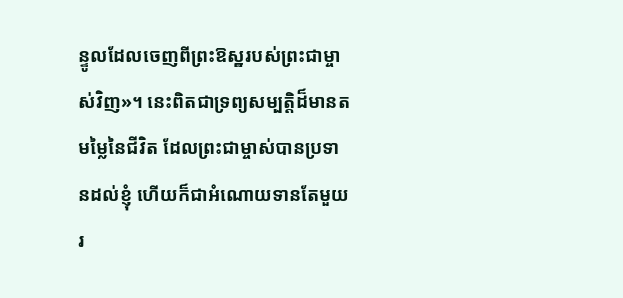ន្ទូលដែលចេញពីព្រះឱស្ឋរបស់ព្រះជាម្ចាស់វិញ»។ នេះពិតជាទ្រព្យសម្បត្តិដ៏មានតមម្លៃនៃជីវិត ដែលព្រះជាម្ចាស់បានប្រទានដល់ខ្ញុំ ហើយក៏ជាអំណោយទានតែមួយរ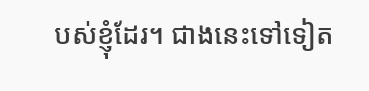បស់ខ្ញុំដែរ។ ជាងនេះទៅទៀត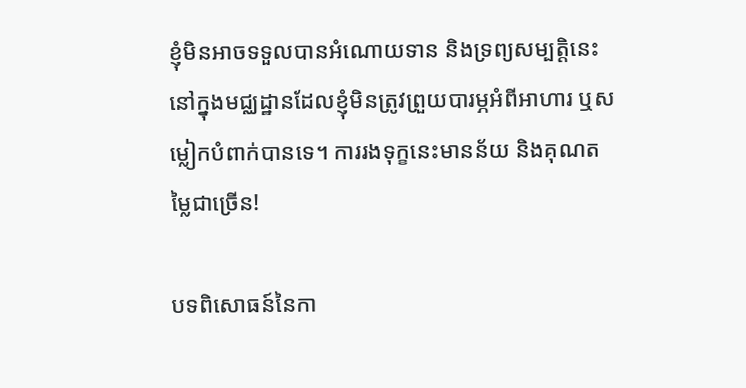ខ្ញុំមិនអាចទទួលបានអំណោយទាន និងទ្រព្យសម្បត្តិនេះនៅក្នុងមជ្ឈដ្ឋានដែលខ្ញុំមិនត្រូវព្រួយបារម្ភអំពីអាហារ ឬសម្លៀកបំពាក់បានទេ។ ការរងទុក្ខនេះមានន័យ និងគុណតម្លៃជាច្រើន!

បទពិសោធន៍នៃកា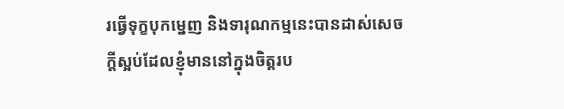រធ្វើទុក្ខបុកម្នេញ និងទារុណកម្មនេះបានដាស់សេចក្ដីស្អប់ដែលខ្ញុំមាននៅក្នុងចិត្តរប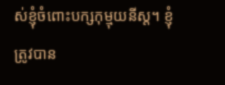ស់ខ្ញុំចំពោះបក្សកុម្មុយនីស្ដ។ ខ្ញុំត្រូវបាន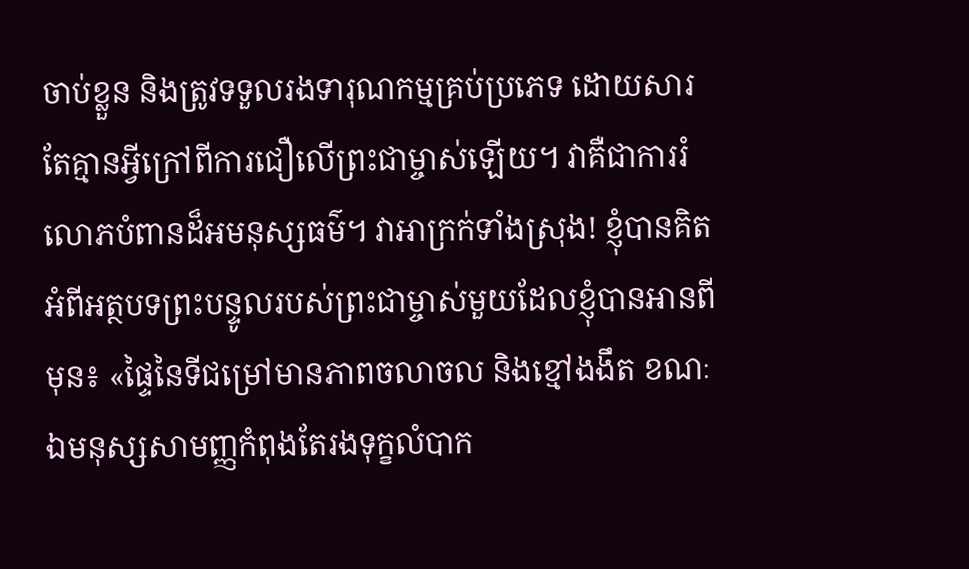ចាប់ខ្លួន និងត្រូវទទួលរងទារុណកម្មគ្រប់ប្រភេទ ដោយសារតែគ្មានអ្វីក្រៅពីការជឿលើព្រះជាម្ចាស់ឡើយ។ វាគឺជាការរំលោភបំពានដ៏អមនុស្សធម៌។ វាអាក្រក់ទាំងស្រុង! ខ្ញុំបានគិតអំពីអត្ថបទព្រះបន្ទូលរបស់ព្រះជាម្ចាស់មួយដែលខ្ញុំបានអានពីមុន៖ «ផ្ទៃនៃទីជម្រៅមានភាពចលាចល និងខ្មៅងងឹត ខណៈឯមនុស្សសាមញ្ញកំពុងតែរងទុក្ខលំបាក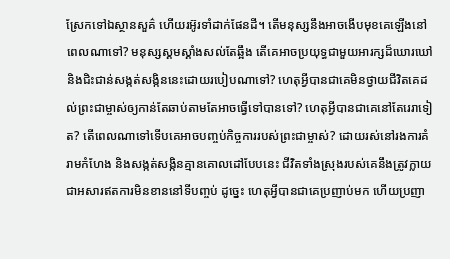ស្រែកទៅឯស្ថានសួគ៌ ហើយរអ៊ូរទាំដាក់ផែនដី។ តើមនុស្សនឹងអាចងើបមុខគេឡើងនៅពេលណាទៅ? មនុស្សស្គមស្គាំងសល់តែឆ្អឹង តើគេអាចប្រយុទ្ធជាមួយអារក្សដ៏ឃោរឃៅ និងជិះជាន់សង្កត់សង្កិននេះដោយរបៀបណាទៅ? ហេតុអ្វីបានជាគេមិនថ្វាយជីវិតគេដល់ព្រះជាម្ចាស់ឲ្យកាន់តែឆាប់តាមតែអាចធ្វើទៅបានទៅ? ហេតុអ្វីបានជាគេនៅតែរេរាទៀត? តើពេលណាទៅទើបគេអាចបញ្ចប់កិច្ចការរបស់ព្រះជាម្ចាស់? ដោយរស់នៅរងការគំរាមកំហែង និងសង្កត់សង្កិនគ្មានគោលដៅបែបនេះ ជីវិតទាំងស្រុងរបស់គេនឹងត្រូវក្លាយជាអសារឥតការមិនខាននៅទីបញ្ចប់ ដូច្នេះ ហេតុអ្វីបានជាគេប្រញាប់មក ហើយប្រញា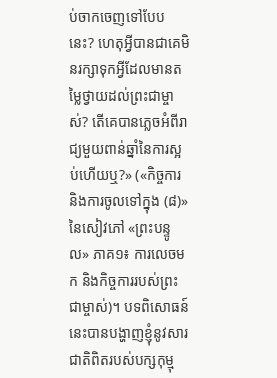ប់ចាកចេញទៅបែបនេះ? ហេតុអ្វីបានជាគេមិនរក្សាទុកអ្វីដែលមានតម្លៃថ្វាយដល់ព្រះជាម្ចាស់? តើគេបានភ្លេចអំពីរាជ្យមួយពាន់ឆ្នាំនៃការស្អប់ហើយឬ?» («កិច្ចការ និងការចូលទៅក្នុង (៨)» នៃសៀវភៅ «ព្រះបន្ទូល» ភាគ១៖ ការលេចមក និងកិច្ចការរបស់ព្រះជាម្ចាស់)។ បទពិសោធន៍នេះបានបង្ហាញខ្ញុំនូវសារជាតិពិតរបស់បក្សកុម្មុ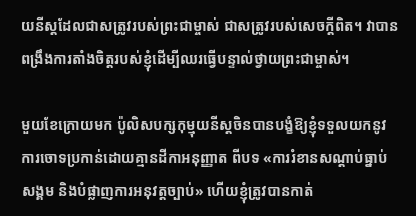យនីស្ដដែលជាសត្រូវរបស់ព្រះជាម្ចាស់ ជាសត្រូវរបស់សេចក្ដីពិត។ វាបានពង្រឹងការតាំងចិត្តរបស់ខ្ញុំដើម្បីឈរធ្វើបន្ទាល់ថ្វាយព្រះជាម្ចាស់។

មួយខែក្រោយមក ប៉ូលិសបក្សកុម្មុយនីស្ដចិនបានបង្ខំឱ្យខ្ញុំទទួលយកនូវការចោទប្រកាន់ដោយគ្មានដីកាអនុញ្ញាត ពីបទ «ការរំខានសណ្ដាប់ធ្នាប់សង្គម និងបំផ្លាញការអនុវត្តច្បាប់» ហើយខ្ញុំត្រូវបានកាត់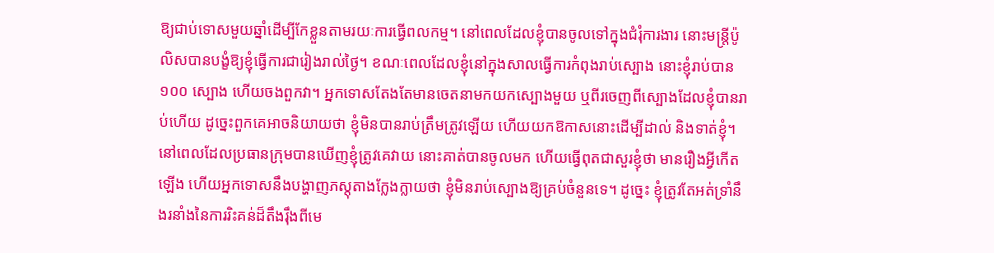ឱ្យជាប់ទោសមួយឆ្នាំដើម្បីកែខ្លួនតាមរយៈការធ្វើពលកម្ម។ នៅពេលដែលខ្ញុំបានចូលទៅក្នុងជំរុំការងារ នោះមន្ត្រីប៉ូលិសបានបង្ខំឱ្យខ្ញុំធ្វើការជារៀងរាល់ថ្ងៃ។ ខណៈពេលដែលខ្ញុំនៅក្នុងសាលធ្វើការកំពុងរាប់ស្បោង នោះខ្ញុំរាប់បាន ១០០ ស្បោង ហើយចងពួកវា។ អ្នកទោសតែងតែមានចេតនាមកយកស្បោងមួយ ឬពីរចេញពីស្បោងដែលខ្ញុំបានរាប់ហើយ ដូច្នេះពួកគេអាចនិយាយថា ខ្ញុំមិនបានរាប់ត្រឹមត្រូវឡើយ ហើយយកឱកាសនោះដើម្បីដាល់ និងទាត់ខ្ញុំ។ នៅពេលដែលប្រធានក្រុមបានឃើញខ្ញុំត្រូវគេវាយ នោះគាត់បានចូលមក ហើយធ្វើពុតជាសួរខ្ញុំថា មានរឿងអ្វីកើតឡើង ហើយអ្នកទោសនឹងបង្ហាញភស្ដុតាងក្លែងក្លាយថា ខ្ញុំមិនរាប់ស្បោងឱ្យគ្រប់ចំនួនទេ។ ដូច្នេះ ខ្ញុំត្រូវតែអត់ទ្រាំនឹងរនាំងនៃការរិះគន់ដ៏តឹងរ៉ឹងពីមេ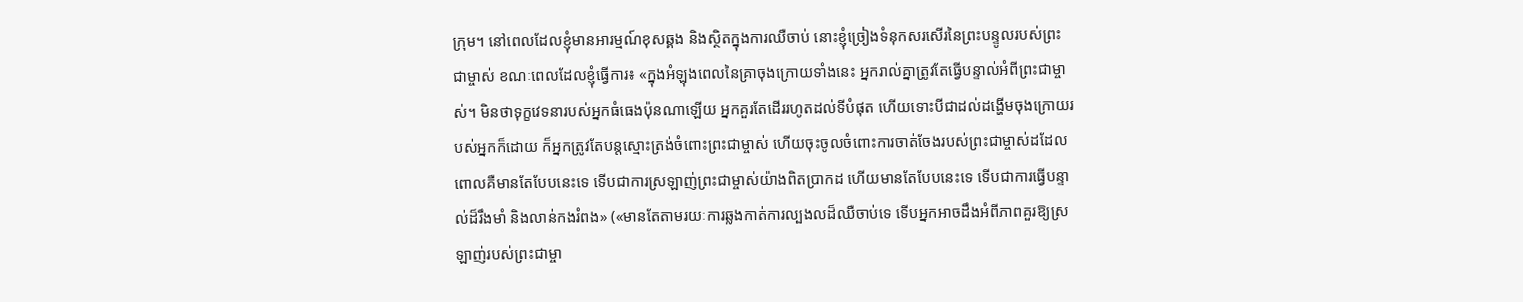ក្រុម។ នៅពេលដែលខ្ញុំមានអារម្មណ៍ខុសឆ្គង និងស្ថិតក្នុងការឈឺចាប់ នោះខ្ញុំច្រៀងទំនុកសរសើរនៃព្រះបន្ទូលរបស់ព្រះជាម្ចាស់ ខណៈពេលដែលខ្ញុំធ្វើការ៖ «ក្នុងអំឡុងពេលនៃគ្រាចុងក្រោយទាំងនេះ អ្នករាល់គ្នាត្រូវតែធ្វើបន្ទាល់អំពីព្រះជាម្ចាស់។ មិនថាទុក្ខវេទនារបស់អ្នកធំធេងប៉ុនណាឡើយ អ្នកគួរតែដើររហូតដល់ទីបំផុត ហើយទោះបីជាដល់ដង្ហើមចុងក្រោយរបស់អ្នកក៏ដោយ ក៏អ្នកត្រូវតែបន្តស្មោះត្រង់ចំពោះព្រះជាម្ចាស់ ហើយចុះចូលចំពោះការចាត់ចែងរបស់ព្រះជាម្ចាស់ដដែល ពោលគឺមានតែបែបនេះទេ ទើបជាការស្រឡាញ់ព្រះជាម្ចាស់យ៉ាងពិតប្រាកដ ហើយមានតែបែបនេះទេ ទើបជាការធ្វើបន្ទាល់ដ៏រឹងមាំ និងលាន់កងរំពង» («មានតែតាមរយៈការឆ្លងកាត់ការល្បងលដ៏ឈឺចាប់ទេ ទើបអ្នកអាចដឹងអំពីភាពគួរឱ្យស្រឡាញ់របស់ព្រះជាម្ចា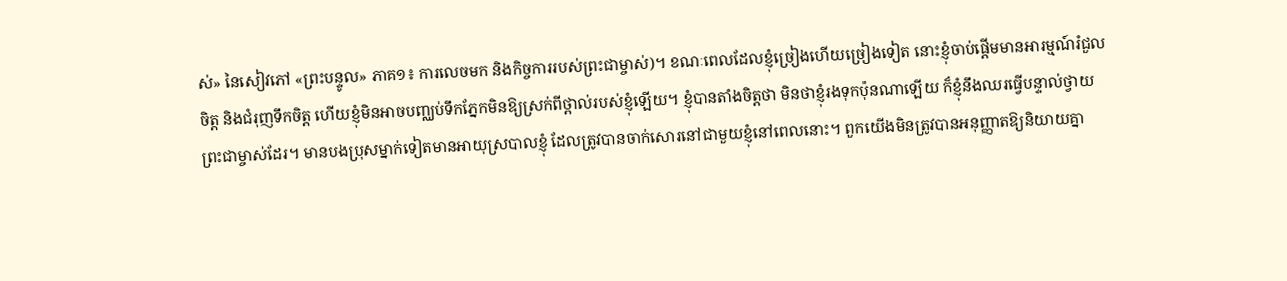ស់» នៃសៀវភៅ «ព្រះបន្ទូល» ភាគ១៖ ការលេចមក និងកិច្ចការរបស់ព្រះជាម្ចាស់)។ ខណៈពេលដែលខ្ញុំច្រៀងហើយច្រៀងទៀត នោះខ្ញុំចាប់ផ្ដើមមានអារម្មណ៍រំជួលចិត្ដ និងជំរុញទឹកចិត្ត ហើយខ្ញុំមិនអាចបញ្ឈប់ទឹកភ្នែកមិនឱ្យស្រក់ពីថ្ពាល់របស់ខ្ញុំឡើយ។ ខ្ញុំបានតាំងចិត្តថា មិនថាខ្ញុំរងទុកប៉ុនណាឡើយ ក៏ខ្ញុំនឹងឈរធ្វើបន្ទាល់ថ្វាយព្រះជាម្ចាស់ដែរ។ មានបងប្រុសម្នាក់ទៀតមានអាយុស្របាលខ្ញុំ ដែលត្រូវបានចាក់សោរនៅជាមួយខ្ញុំនៅពេលនោះ។ ពួកយើងមិនត្រូវបានអនុញ្ញាតឱ្យនិយាយគ្នា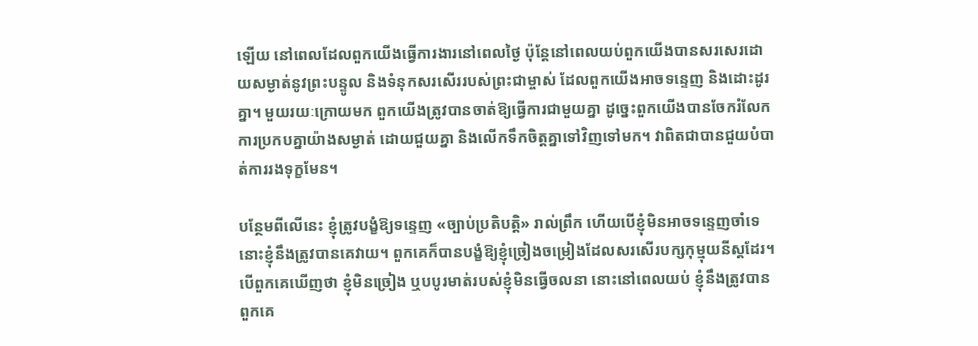ឡើយ នៅពេលដែលពួកយើងធ្វើការងារនៅពេលថ្ងៃ ប៉ុន្តែនៅពេលយប់ពួកយើងបានសរសេរដោយសម្ងាត់នូវព្រះបន្ទូល និងទំនុកសរសើររបស់ព្រះជាម្ចាស់ ដែលពួកយើងអាចទន្ទេញ និងដោះដូរគ្នា។ មួយរយៈក្រោយមក ពួកយើងត្រូវបានចាត់ឱ្យធ្វើការជាមួយគ្នា ដូច្នេះពួកយើងបានចែករំលែកការប្រកបគ្នាយ៉ាងសម្ងាត់ ដោយជួយគ្នា និងលើកទឹកចិត្តគ្នាទៅវិញទៅមក។ វាពិតជាបានជួយបំបាត់ការរងទុក្ខមែន។

បន្ថែមពីលើនេះ ខ្ញុំត្រូវបង្ខំឱ្យទន្ទេញ «ច្បាប់ប្រតិបត្តិ» រាល់ព្រឹក ហើយបើខ្ញុំមិនអាចទន្ទេញចាំទេ នោះខ្ញុំនឹងត្រូវបានគេវាយ។ ពួកគេក៏បានបង្ខំឱ្យខ្ញុំច្រៀងចម្រៀងដែលសរសើរបក្សកុម្មុយនីស្ដដែរ។ បើពួកគេឃើញថា ខ្ញុំមិនច្រៀង ឬបបូរមាត់របស់ខ្ញុំមិនធ្វើចលនា នោះនៅពេលយប់ ខ្ញុំនឹងត្រូវបានពួកគេ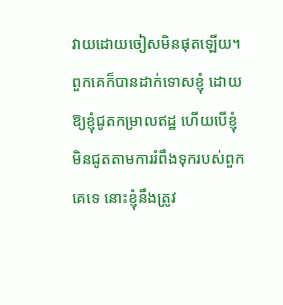វាយដោយចៀសមិនផុតឡើយ។ ពួកគេក៏បានដាក់ទោសខ្ញុំ ដោយឱ្យខ្ញុំជូតកម្រាលឥដ្ឋ ហើយបើខ្ញុំមិនជូតតាមការរំពឹងទុករបស់ពួកគេទេ នោះខ្ញុំនឹងត្រូវ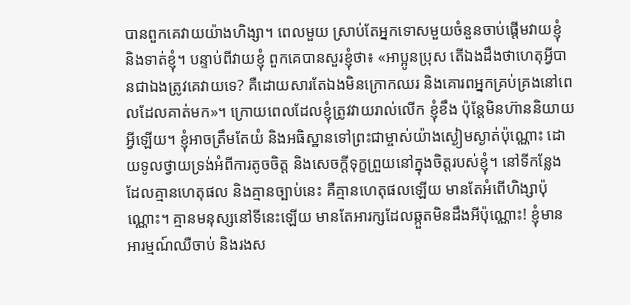បានពួកគេវាយយ៉ាងហិង្សា។ ពេលមួយ ស្រាប់តែអ្នកទោសមួយចំនួនចាប់ផ្ដើមវាយខ្ញុំ និងទាត់ខ្ញុំ។ បន្ទាប់ពីវាយខ្ញុំ ពួកគេបានសួរខ្ញុំថា៖ «អាប្អូនប្រុស តើឯងដឹងថាហេតុអ្វីបានជាឯងត្រូវគេវាយទេ? គឺដោយសារតែឯងមិនក្រោកឈរ និងគោរពអ្នកគ្រប់គ្រងនៅពេលដែលគាត់មក»។ ក្រោយពេលដែលខ្ញុំត្រូវវាយរាល់លើក ខ្ញុំខឹង ប៉ុន្តែមិនហ៊ាននិយាយអ្វីឡើយ។ ខ្ញុំអាចត្រឹមតែយំ និងអធិស្ឋានទៅព្រះជាម្ចាស់យ៉ាងស្ងៀមស្ងាត់ប៉ុណ្ណោះ ដោយទូលថ្វាយទ្រង់អំពីការតូចចិត្ត និងសេចក្ដីទុក្ខព្រួយនៅក្នុងចិត្តរបស់ខ្ញុំ។ នៅទីកន្លែងដែលគ្មានហេតុផល និងគ្មានច្បាប់នេះ គឺគ្មានហេតុផលឡើយ មានតែអំពើហិង្សាប៉ុណ្ណោះ។ គ្មានមនុស្សនៅទីនេះឡើយ មានតែអារក្សដែលឆ្កួតមិនដឹងអីប៉ុណ្ណោះ! ខ្ញុំមានអារម្មណ៍ឈឺចាប់ និងរងស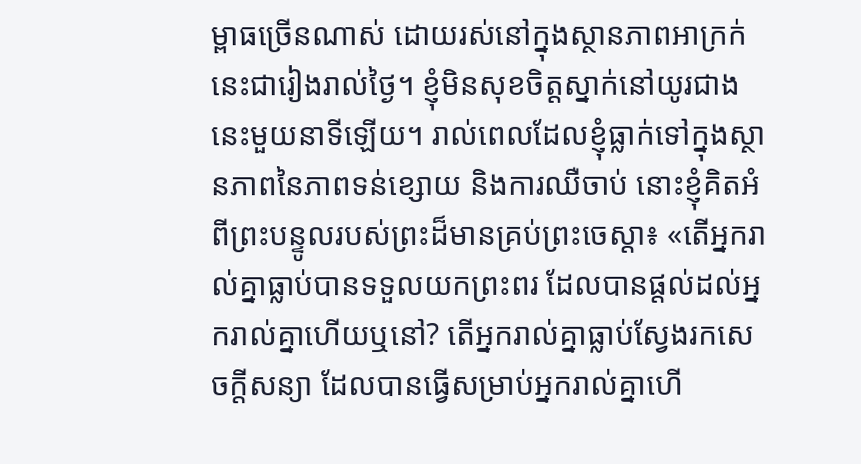ម្ពាធច្រើនណាស់ ដោយរស់នៅក្នុងស្ថានភាពអាក្រក់នេះជារៀងរាល់ថ្ងៃ។ ខ្ញុំមិនសុខចិត្តស្នាក់នៅយូរជាងនេះមួយនាទីឡើយ។ រាល់ពេលដែលខ្ញុំធ្លាក់ទៅក្នុងស្ថានភាពនៃភាពទន់ខ្សោយ និងការឈឺចាប់ នោះខ្ញុំគិតអំពីព្រះបន្ទូលរបស់ព្រះដ៏មានគ្រប់ព្រះចេស្ដា៖ «តើអ្នករាល់គ្នាធ្លាប់បានទទួលយកព្រះពរ ដែលបានផ្តល់ដល់អ្នករាល់គ្នាហើយឬនៅ? តើអ្នករាល់គ្នាធ្លាប់ស្វែងរកសេចក្តីសន្យា ដែលបានធ្វើសម្រាប់អ្នករាល់គ្នាហើ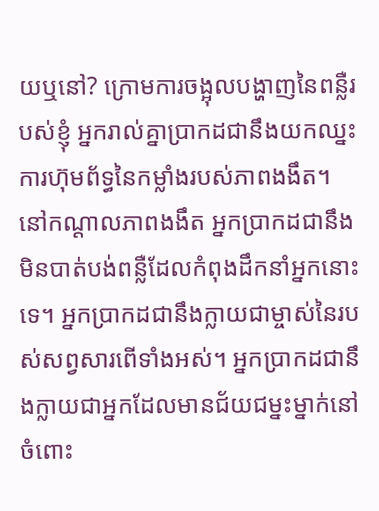យឬនៅ? ក្រោមការចង្អុលបង្ហាញនៃពន្លឺរបស់ខ្ញុំ អ្នករាល់គ្នាប្រាកដជានឹងយកឈ្នះការហ៊ុមព័ទ្ធនៃកម្លាំងរបស់ភាពងងឹត។ នៅកណ្តាលភាពងងឹត អ្នកប្រាកដជានឹងមិនបាត់បង់ពន្លឺដែលកំពុងដឹកនាំអ្នកនោះទេ។ អ្នកប្រាកដជានឹងក្លាយជាម្ចាស់នៃរបស់សព្វសារពើទាំងអស់។ អ្នកប្រាកដជានឹងក្លាយជាអ្នកដែលមានជ័យជម្នះម្នាក់នៅចំពោះ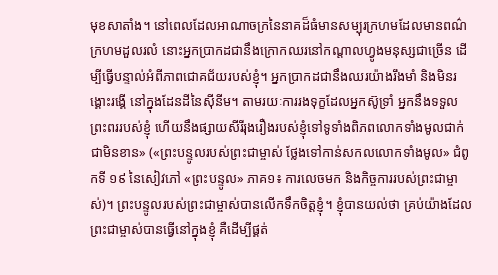មុខសាតាំង។ នៅពេលដែលអាណាចក្រនៃនាគដ៏ធំមានសម្បុរក្រហមដែលមានពណ៌ក្រហមដួលរលំ នោះអ្នកប្រាកដជានឹងក្រោកឈរនៅកណ្តាលហ្វូងមនុស្សជាច្រើន ដើម្បីធ្វើបន្ទាល់អំពីភាពជោគជ័យរបស់ខ្ញុំ។ អ្នកប្រាកដជានឹងឈរយ៉ាងរឹងមាំ និងមិនរង្គោះរង្គើ នៅក្នុងដែនដីនៃស៊ីនីម។ តាមរយៈការរងទុក្ខដែលអ្នកស៊ូទ្រាំ អ្នកនឹងទទួលព្រះពររបស់ខ្ញុំ ហើយនឹងផ្សាយសីរីរុងរឿងរបស់ខ្ញុំទៅទូទាំងពិភពលោកទាំងមូលជាក់ជាមិនខាន» («ព្រះបន្ទូលរបស់ព្រះជាម្ចាស់ ថ្លែងទៅកាន់សកលលោកទាំងមូល» ជំពូកទី ១៩ នៃសៀវភៅ «ព្រះបន្ទូល» ភាគ១៖ ការលេចមក និងកិច្ចការរបស់ព្រះជាម្ចាស់)។ ព្រះបន្ទូលរបស់ព្រះជាម្ចាស់បានលើកទឹកចិត្តខ្ញុំ។ ខ្ញុំបានយល់ថា គ្រប់យ៉ាងដែលព្រះជាម្ចាស់បានធ្វើនៅក្នុងខ្ញុំ គឺដើម្បីផ្គត់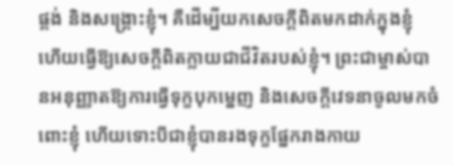ផ្គង់ និងសង្គ្រោះខ្ញុំ។ គឺដើម្បីយកសេចក្ដីពិតមកដាក់ក្នុងខ្ញុំ ហើយធ្វើឱ្យសេចក្ដីពិតក្លាយជាជីវិតរបស់ខ្ញុំ។ ព្រះជាម្ចាស់បានអនុញ្ញាតឱ្យការធ្វើទុក្ខបុកម្នេញ និងសេចក្ដីវេទនាចូលមកចំពោះខ្ញុំ ហើយទោះបីជាខ្ញុំបានរងទុក្ខផ្នែករាងកាយ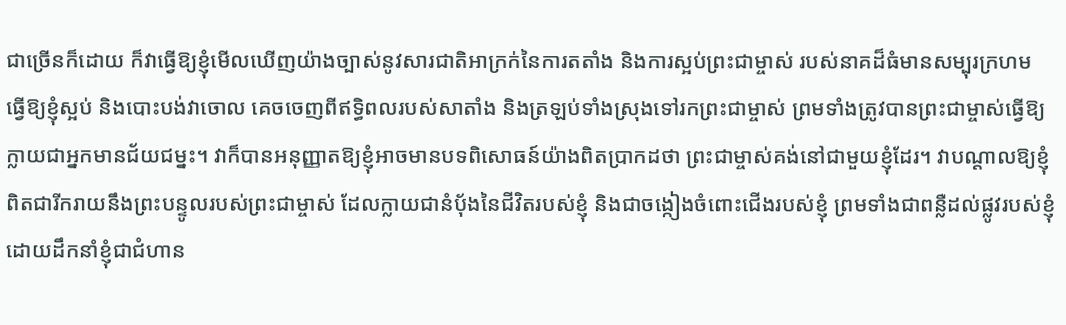ជាច្រើនក៏ដោយ ក៏វាធ្វើឱ្យខ្ញុំមើលឃើញយ៉ាងច្បាស់នូវសារជាតិអាក្រក់នៃការតតាំង និងការស្អប់ព្រះជាម្ចាស់ របស់នាគដ៏ធំមានសម្បុរក្រហម ធ្វើឱ្យខ្ញុំស្អប់ និងបោះបង់វាចោល គេចចេញពីឥទ្ធិពលរបស់សាតាំង និងត្រឡប់ទាំងស្រុងទៅរកព្រះជាម្ចាស់ ព្រមទាំងត្រូវបានព្រះជាម្ចាស់ធ្វើឱ្យក្លាយជាអ្នកមានជ័យជម្នះ។ វាក៏បានអនុញ្ញាតឱ្យខ្ញុំអាចមានបទពិសោធន៍យ៉ាងពិតប្រាកដថា ព្រះជាម្ចាស់គង់នៅជាមួយខ្ញុំដែរ។ វាបណ្ដាលឱ្យខ្ញុំពិតជារីករាយនឹងព្រះបន្ទូលរបស់ព្រះជាម្ចាស់ ដែលក្លាយជានំប៉័ងនៃជីវិតរបស់ខ្ញុំ និងជាចង្កៀងចំពោះជើងរបស់ខ្ញុំ ព្រមទាំងជាពន្លឺដល់ផ្លូវរបស់ខ្ញុំ ដោយដឹកនាំខ្ញុំជាជំហាន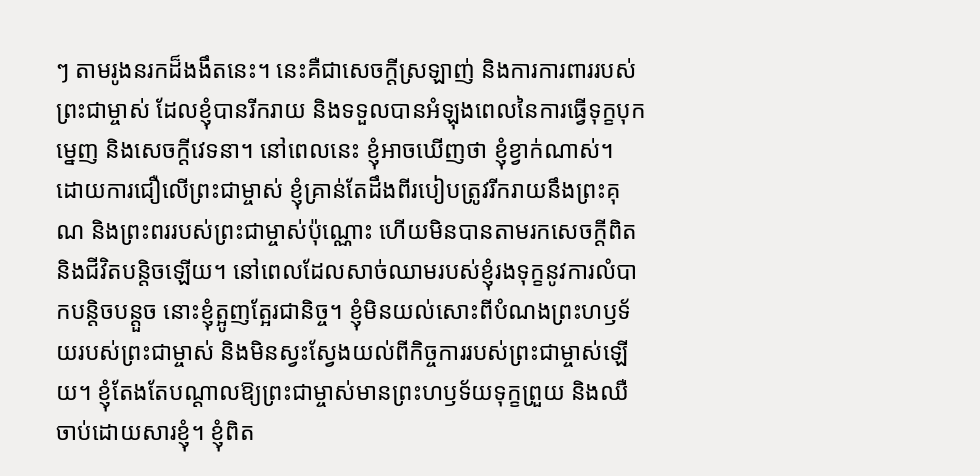ៗ តាមរូងនរកដ៏ងងឹតនេះ។ នេះគឺជាសេចក្ដីស្រឡាញ់ និងការការពាររបស់ព្រះជាម្ចាស់ ដែលខ្ញុំបានរីករាយ និងទទួលបានអំឡុងពេលនៃការធ្វើទុក្ខបុកម្នេញ និងសេចក្ដីវេទនា។ នៅពេលនេះ ខ្ញុំអាចឃើញថា ខ្ញុំខ្វាក់ណាស់។ ដោយការជឿលើព្រះជាម្ចាស់ ខ្ញុំគ្រាន់តែដឹងពីរបៀបត្រូវរីករាយនឹងព្រះគុណ និងព្រះពររបស់ព្រះជាម្ចាស់ប៉ុណ្ណោះ ហើយមិនបានតាមរកសេចក្ដីពិត និងជីវិតបន្តិចឡើយ។ នៅពេលដែលសាច់ឈាមរបស់ខ្ញុំរងទុក្ខនូវការលំបាកបន្តិចបន្តួច នោះខ្ញុំត្អូញត្អែរជានិច្ច។ ខ្ញុំមិនយល់សោះពីបំណងព្រះហឫទ័យរបស់ព្រះជាម្ចាស់ និងមិនស្វះស្វែងយល់ពីកិច្ចការរបស់ព្រះជាម្ចាស់ឡើយ។ ខ្ញុំតែងតែបណ្ដាលឱ្យព្រះជាម្ចាស់មានព្រះហឫទ័យទុក្ខព្រួយ និងឈឺចាប់ដោយសារខ្ញុំ។ ខ្ញុំពិត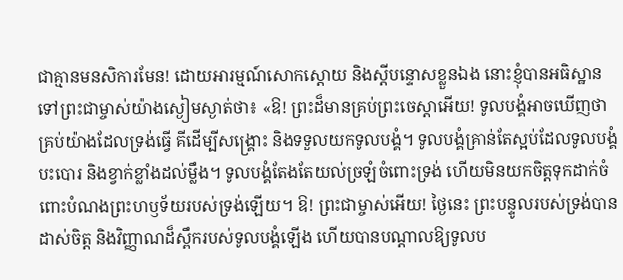ជាគ្មានមនសិការមែន! ដោយអារម្មណ៍សោកស្ដោយ និងស្ដីបន្ទោសខ្លួនឯង នោះខ្ញុំបានអធិស្ឋានទៅព្រះជាម្ចាស់យ៉ាងស្ងៀមស្ងាត់ថា៖ «ឱ! ព្រះដ៏មានគ្រប់ព្រះចេស្ដាអើយ! ទូលបង្គំអាចឃើញថា គ្រប់យ៉ាងដែលទ្រង់ធ្វើ គីដើម្បីសង្គ្រោះ និងទទួលយកទូលបង្គំ។ ទូលបង្គំគ្រាន់តែស្អប់ដែលទូលបង្គំបះបោរ និងខ្វាក់ខ្លាំងដល់ម្លឹង។ ទូលបង្គំតែងតែយល់ច្រឡំចំពោះទ្រង់ ហើយមិនយកចិត្តទុកដាក់ចំពោះបំណងព្រះហឫទ័យរបស់ទ្រង់ឡើយ។ ឱ! ព្រះជាម្ចាស់អើយ! ថ្ងៃនេះ ព្រះបន្ទូលរបស់ទ្រង់បានដាស់ចិត្ត និងវិញ្ញាណដ៏ស្ពឹករបស់ទូលបង្គំឡើង ហើយបានបណ្ដាលឱ្យទូលប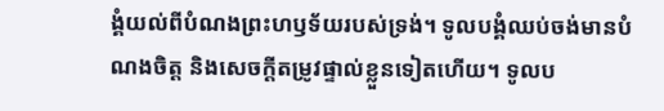ង្គំយល់ពីបំណងព្រះហឫទ័យរបស់ទ្រង់។ ទូលបង្គំឈប់ចង់មានបំណងចិត្ត និងសេចក្ដីតម្រូវផ្ទាល់ខ្លួនទៀតហើយ។ ទូលប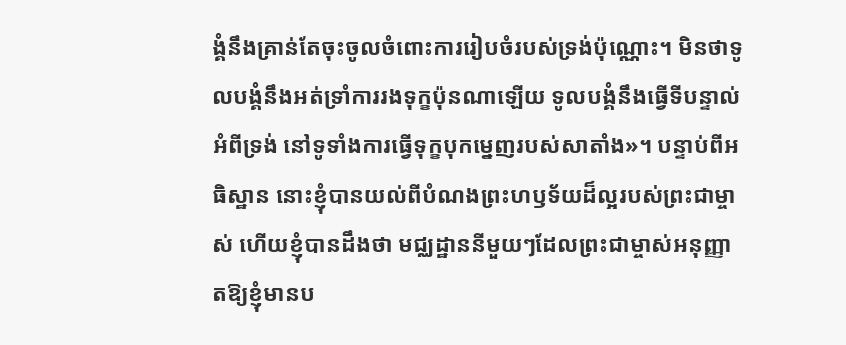ង្គំនឹងគ្រាន់តែចុះចូលចំពោះការរៀបចំរបស់ទ្រង់ប៉ុណ្ណោះ។ មិនថាទូលបង្គំនឹងអត់ទ្រាំការរងទុក្ខប៉ុនណាឡើយ ទូលបង្គំនឹងធ្វើទីបន្ទាល់អំពីទ្រង់ នៅទូទាំងការធ្វើទុក្ខបុកម្នេញរបស់សាតាំង»។ បន្ទាប់ពីអធិស្ឋាន នោះខ្ញុំបានយល់ពីបំណងព្រះហឫទ័យដ៏ល្អរបស់ព្រះជាម្ចាស់ ហើយខ្ញុំបានដឹងថា មជ្ឈដ្ឋាននីមួយៗដែលព្រះជាម្ចាស់អនុញ្ញាតឱ្យខ្ញុំមានប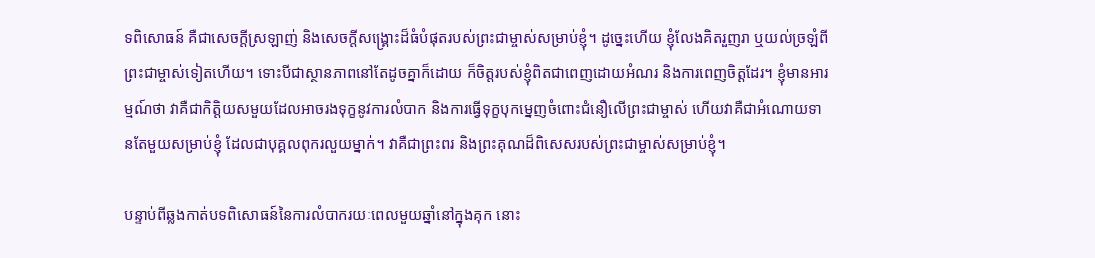ទពិសោធន៍ គឺជាសេចក្ដីស្រឡាញ់ និងសេចក្ដីសង្គ្រោះដ៏ធំបំផុតរបស់ព្រះជាម្ចាស់សម្រាប់ខ្ញុំ។ ដូច្នេះហើយ ខ្ញុំលែងគិតរួញរា ឬយល់ច្រឡំពីព្រះជាម្ចាស់ទៀតហើយ។ ទោះបីជាស្ថានភាពនៅតែដូចគ្នាក៏ដោយ ក៏ចិត្តរបស់ខ្ញុំពិតជាពេញដោយអំណរ និងការពេញចិត្តដែរ។ ខ្ញុំមានអារម្មណ៍ថា វាគឺជាកិត្តិយសមួយដែលអាចរងទុក្ខនូវការលំបាក និងការធ្វើទុក្ខបុកម្នេញចំពោះជំនឿលើព្រះជាម្ចាស់ ហើយវាគឺជាអំណោយទានតែមួយសម្រាប់ខ្ញុំ ដែលជាបុគ្គលពុករលួយម្នាក់។ វាគឺជាព្រះពរ និងព្រះគុណដ៏ពិសេសរបស់ព្រះជាម្ចាស់សម្រាប់ខ្ញុំ។

បន្ទាប់ពីឆ្លងកាត់បទពិសោធន៍នៃការលំបាករយៈពេលមួយឆ្នាំនៅក្នុងគុក នោះ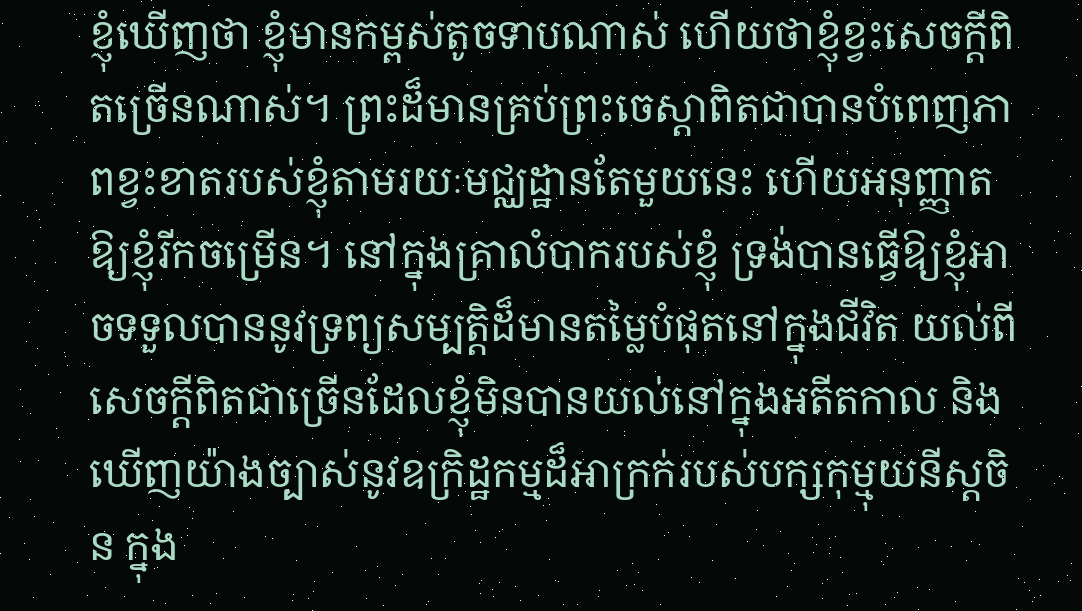ខ្ញុំឃើញថា ខ្ញុំមានកម្ពស់តូចទាបណាស់ ហើយថាខ្ញុំខ្វះសេចក្ដីពិតច្រើនណាស់។ ព្រះដ៏មានគ្រប់ព្រះចេស្ដាពិតជាបានបំពេញភាពខ្វះខាតរបស់ខ្ញុំតាមរយៈមជ្ឈដ្ឋានតែមួយនេះ ហើយអនុញ្ញាតឱ្យខ្ញុំរីកចម្រើន។ នៅក្នុងគ្រាលំបាករបស់ខ្ញុំ ទ្រង់បានធ្វើឱ្យខ្ញុំអាចទទួលបាននូវទ្រព្យសម្បត្តិដ៏មានតម្លៃបំផុតនៅក្នុងជីវិត យល់ពីសេចក្ដីពិតជាច្រើនដែលខ្ញុំមិនបានយល់នៅក្នុងអតីតកាល និងឃើញយ៉ាងច្បាស់នូវឧក្រិដ្ឋកម្មដ៏អាក្រក់របស់បក្សកុម្មុយនីស្ដចិន ក្នុង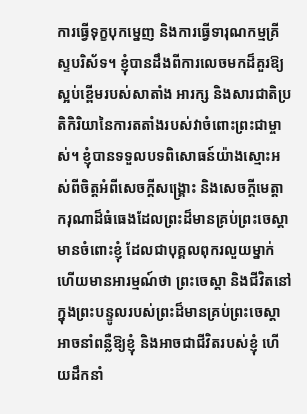ការធ្វើទុក្ខបុកម្នេញ និងការធ្វើទារុណកម្មគ្រីស្ទបរិស័ទ។ ខ្ញុំបានដឹងពីការលេចមកដ៏គួរឱ្យស្អប់ខ្ពើមរបស់សាតាំង អារក្ស និងសារជាតិប្រតិកិរិយានៃការតតាំងរបស់វាចំពោះព្រះជាម្ចាស់។ ខ្ញុំបានទទួលបទពិសោធន៍យ៉ាងស្មោះអស់ពីចិត្តអំពីសេចក្ដីសង្គ្រោះ និងសេចក្ដីមេត្តាករុណាដ៏ធំធេងដែលព្រះដ៏មានគ្រប់ព្រះចេស្ដាមានចំពោះខ្ញុំ ដែលជាបុគ្គលពុករលួយម្នាក់ ហើយមានអារម្មណ៍ថា ព្រះចេស្ដា និងជីវិតនៅក្នុងព្រះបន្ទូលរបស់ព្រះដ៏មានគ្រប់ព្រះចេស្ដា អាចនាំពន្លឺឱ្យខ្ញុំ និងអាចជាជីវិតរបស់ខ្ញុំ ហើយដឹកនាំ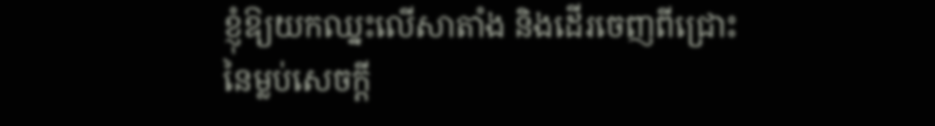ខ្ញុំឱ្យយកឈ្នះលើសាតាំង និងដើរចេញពីជ្រោះនៃម្លប់សេចក្ដី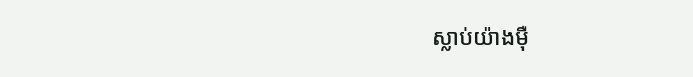ស្លាប់យ៉ាងម៉ឺ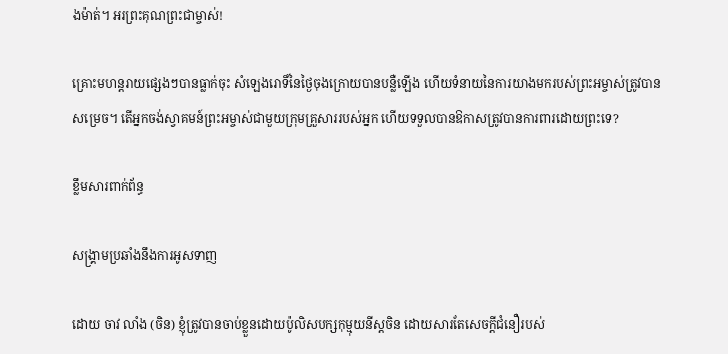ងម៉ាត់។ អរព្រះគុណព្រះជាម្ចាស់!

គ្រោះមហន្តរាយផ្សេងៗបានធ្លាក់ចុះ សំឡេងរោទិ៍នៃថ្ងៃចុងក្រោយបានបន្លឺឡើង ហើយទំនាយនៃការយាងមករបស់ព្រះអម្ចាស់ត្រូវបានសម្រេច។ តើអ្នកចង់ស្វាគមន៍ព្រះអម្ចាស់ជាមួយក្រុមគ្រួសាររបស់អ្នក ហើយទទួលបានឱកាសត្រូវបានការពារដោយព្រះទេ?

ខ្លឹមសារពាក់ព័ន្ធ

សង្គ្រាមប្រឆាំងនឹងការអូសទាញ

ដោយ ចាវ លាំង (ចិន) ខ្ញុំត្រូវបានចាប់ខ្លួនដោយប៉ូលិសបក្សកុម្មុយនីស្ដចិន ដោយសារតែសេចក្ដីជំនឿរបស់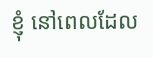ខ្ញុំ នៅពេលដែល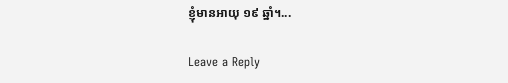ខ្ញុំមានអាយុ ១៩ ឆ្នាំ។...

Leave a Reply